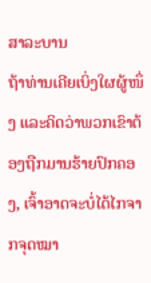ສາລະບານ
ຖ້າທ່ານເຄີຍເບິ່ງໃຜຜູ້ໜຶ່ງ ແລະຄິດວ່າພວກເຂົາຕ້ອງຖືກມານຮ້າຍປົກຄອງ, ເຈົ້າອາດຈະບໍ່ໄດ້ໄກຈາກຈຸດໝາ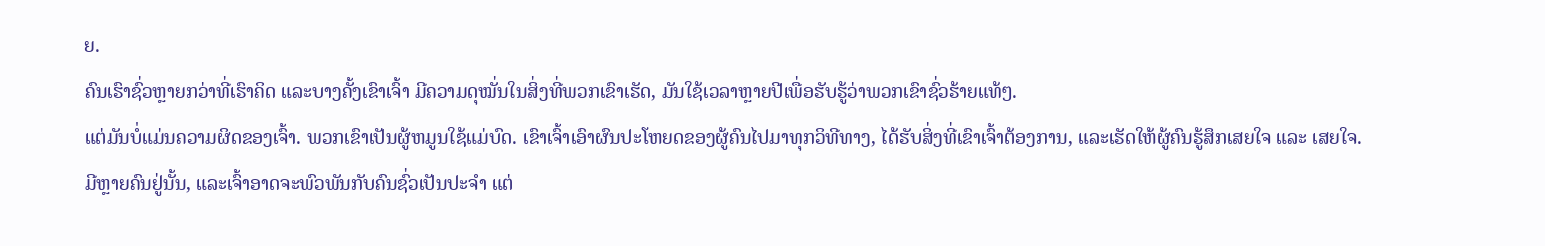ຍ.
ຄົນເຮົາຊົ່ວຫຼາຍກວ່າທີ່ເຮົາຄິດ ແລະບາງຄັ້ງເຂົາເຈົ້າ ມີຄວາມດຸໝັ່ນໃນສິ່ງທີ່ພວກເຂົາເຮັດ, ມັນໃຊ້ເວລາຫຼາຍປີເພື່ອຮັບຮູ້ວ່າພວກເຂົາຊົ່ວຮ້າຍແທ້ໆ.
ແຕ່ມັນບໍ່ແມ່ນຄວາມຜິດຂອງເຈົ້າ. ພວກເຂົາເປັນຜູ້ຫມູນໃຊ້ແມ່ບົດ. ເຂົາເຈົ້າເອົາຜົນປະໂຫຍດຂອງຜູ້ຄົນໄປມາທຸກວິທີທາງ, ໄດ້ຮັບສິ່ງທີ່ເຂົາເຈົ້າຕ້ອງການ, ແລະເຮັດໃຫ້ຜູ້ຄົນຮູ້ສຶກເສຍໃຈ ແລະ ເສຍໃຈ.
ມີຫຼາຍຄົນຢູ່ນັ້ນ, ແລະເຈົ້າອາດຈະພົວພັນກັບຄົນຊົ່ວເປັນປະຈຳ ແຕ່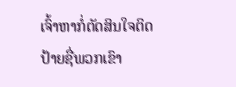ເຈົ້າຫາກໍ່ຕັດສິນໃຈຕິດປ້າຍຊື່ພວກເຂົາ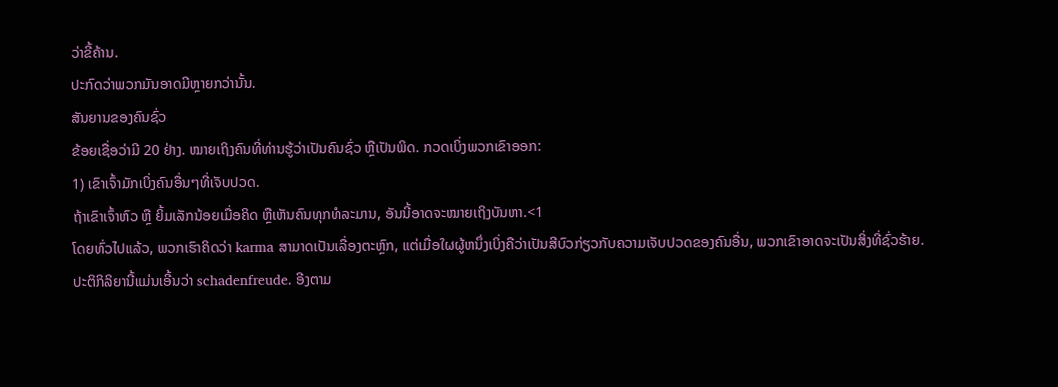ວ່າຂີ້ຄ້ານ.
ປະກົດວ່າພວກມັນອາດມີຫຼາຍກວ່ານັ້ນ.
ສັນຍານຂອງຄົນຊົ່ວ
ຂ້ອຍເຊື່ອວ່າມີ 20 ຢ່າງ. ໝາຍເຖິງຄົນທີ່ທ່ານຮູ້ວ່າເປັນຄົນຊົ່ວ ຫຼືເປັນພິດ. ກວດເບິ່ງພວກເຂົາອອກ:
1) ເຂົາເຈົ້າມັກເບິ່ງຄົນອື່ນໆທີ່ເຈັບປວດ.
ຖ້າເຂົາເຈົ້າຫົວ ຫຼື ຍິ້ມເລັກນ້ອຍເມື່ອຄິດ ຫຼືເຫັນຄົນທຸກທໍລະມານ, ອັນນີ້ອາດຈະໝາຍເຖິງບັນຫາ.<1
ໂດຍທົ່ວໄປແລ້ວ, ພວກເຮົາຄິດວ່າ karma ສາມາດເປັນເລື່ອງຕະຫຼົກ, ແຕ່ເມື່ອໃຜຜູ້ຫນຶ່ງເບິ່ງຄືວ່າເປັນສີບົວກ່ຽວກັບຄວາມເຈັບປວດຂອງຄົນອື່ນ, ພວກເຂົາອາດຈະເປັນສິ່ງທີ່ຊົ່ວຮ້າຍ.
ປະຕິກິລິຍານີ້ແມ່ນເອີ້ນວ່າ schadenfreude. ອີງຕາມ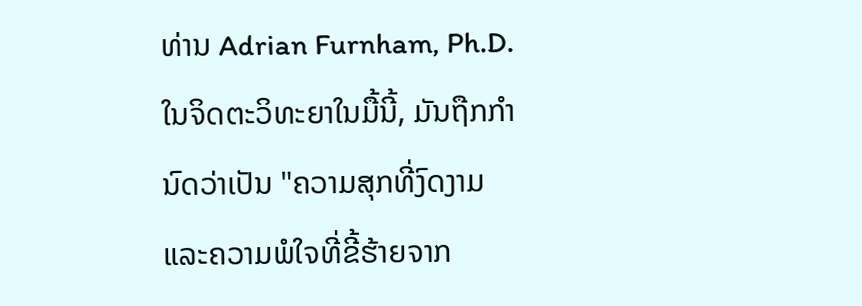ທ່ານ Adrian Furnham, Ph.D. ໃນຈິດຕະວິທະຍາໃນມື້ນີ້, ມັນຖືກກໍານົດວ່າເປັນ "ຄວາມສຸກທີ່ງົດງາມແລະຄວາມພໍໃຈທີ່ຂີ້ຮ້າຍຈາກ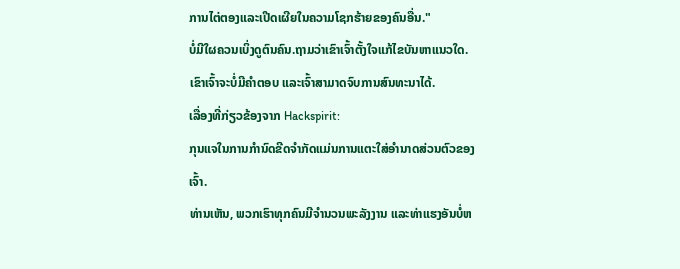ການໄຕ່ຕອງແລະເປີດເຜີຍໃນຄວາມໂຊກຮ້າຍຂອງຄົນອື່ນ."
ບໍ່ມີໃຜຄວນເບິ່ງດູຕົນຄົນ.ຖາມວ່າເຂົາເຈົ້າຕັ້ງໃຈແກ້ໄຂບັນຫາແນວໃດ. ເຂົາເຈົ້າຈະບໍ່ມີຄຳຕອບ ແລະເຈົ້າສາມາດຈົບການສົນທະນາໄດ້.
ເລື່ອງທີ່ກ່ຽວຂ້ອງຈາກ Hackspirit:
ກຸນແຈໃນການກຳນົດຂີດຈຳກັດແມ່ນການແຕະໃສ່ອຳນາດສ່ວນຕົວຂອງເຈົ້າ.
ທ່ານເຫັນ, ພວກເຮົາທຸກຄົນມີຈໍານວນພະລັງງານ ແລະທ່າແຮງອັນບໍ່ຫ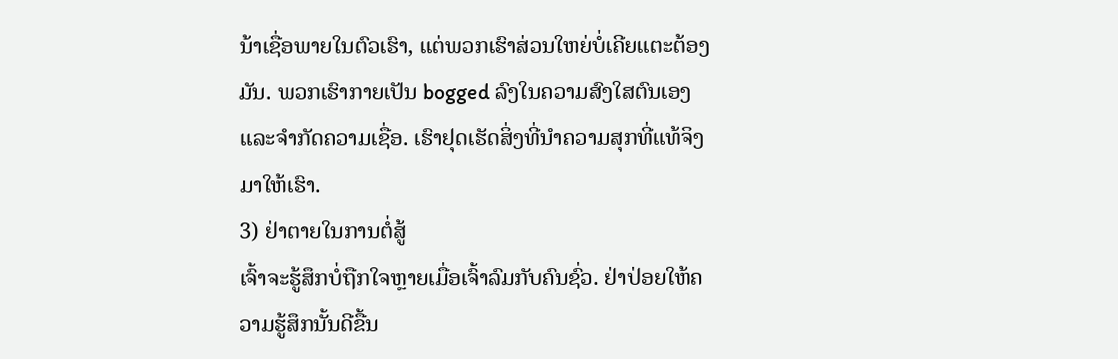ນ້າເຊື່ອພາຍໃນຕົວເຮົາ, ແຕ່ພວກເຮົາສ່ວນໃຫຍ່ບໍ່ເຄີຍແຕະຕ້ອງມັນ. ພວກເຮົາກາຍເປັນ bogged ລົງໃນຄວາມສົງໃສຕົນເອງແລະຈໍາກັດຄວາມເຊື່ອ. ເຮົາຢຸດເຮັດສິ່ງທີ່ນຳຄວາມສຸກທີ່ແທ້ຈິງມາໃຫ້ເຮົາ.
3) ຢ່າຕາຍໃນການຕໍ່ສູ້
ເຈົ້າຈະຮູ້ສຶກບໍ່ຖືກໃຈຫຼາຍເມື່ອເຈົ້າລົມກັບຄົນຊົ່ວ. ຢ່າປ່ອຍໃຫ້ຄວາມຮູ້ສຶກນັ້ນດີຂື້ນ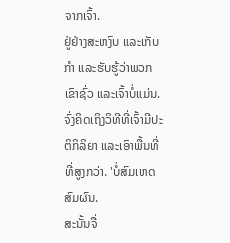ຈາກເຈົ້າ.
ຢູ່ຢ່າງສະຫງົບ ແລະເກັບກຳ ແລະຮັບຮູ້ວ່າພວກເຂົາຊົ່ວ ແລະເຈົ້າບໍ່ແມ່ນ. ຈົ່ງຄິດເຖິງວິທີທີ່ເຈົ້າມີປະຕິກິລິຍາ ແລະເອົາພື້ນທີ່ທີ່ສູງກວ່າ. 'ບໍ່ສົມເຫດສົມຜົນ.
ສະນັ້ນຈື່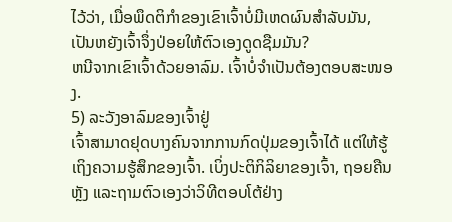ໄວ້ວ່າ, ເມື່ອພຶດຕິກໍາຂອງເຂົາເຈົ້າບໍ່ມີເຫດຜົນສໍາລັບມັນ, ເປັນຫຍັງເຈົ້າຈຶ່ງປ່ອຍໃຫ້ຕົວເອງດູດຊືມມັນ?
ຫນີຈາກເຂົາເຈົ້າດ້ວຍອາລົມ. ເຈົ້າບໍ່ຈຳເປັນຕ້ອງຕອບສະໜອງ.
5) ລະວັງອາລົມຂອງເຈົ້າຢູ່
ເຈົ້າສາມາດຢຸດບາງຄົນຈາກການກົດປຸ່ມຂອງເຈົ້າໄດ້ ແຕ່ໃຫ້ຮູ້ເຖິງຄວາມຮູ້ສຶກຂອງເຈົ້າ. ເບິ່ງປະຕິກິລິຍາຂອງເຈົ້າ, ຖອຍຄືນຫຼັງ ແລະຖາມຕົວເອງວ່າວິທີຕອບໂຕ້ຢ່າງ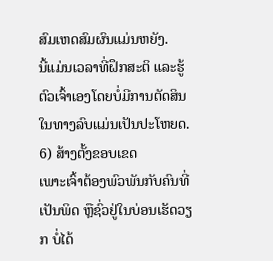ສົມເຫດສົມຜົນແມ່ນຫຍັງ.
ນີ້ແມ່ນເວລາທີ່ຝຶກສະຕິ ແລະຮູ້ຕົວເຈົ້າເອງໂດຍບໍ່ມີການຕັດສິນໃນທາງລົບແມ່ນເປັນປະໂຫຍດ.
6) ສ້າງຕັ້ງຂອບເຂດ
ເພາະເຈົ້າຕ້ອງພົວພັນກັບຄົນທີ່ເປັນພິດ ຫຼືຊົ່ວຢູ່ໃນບ່ອນເຮັດວຽກ ບໍ່ໄດ້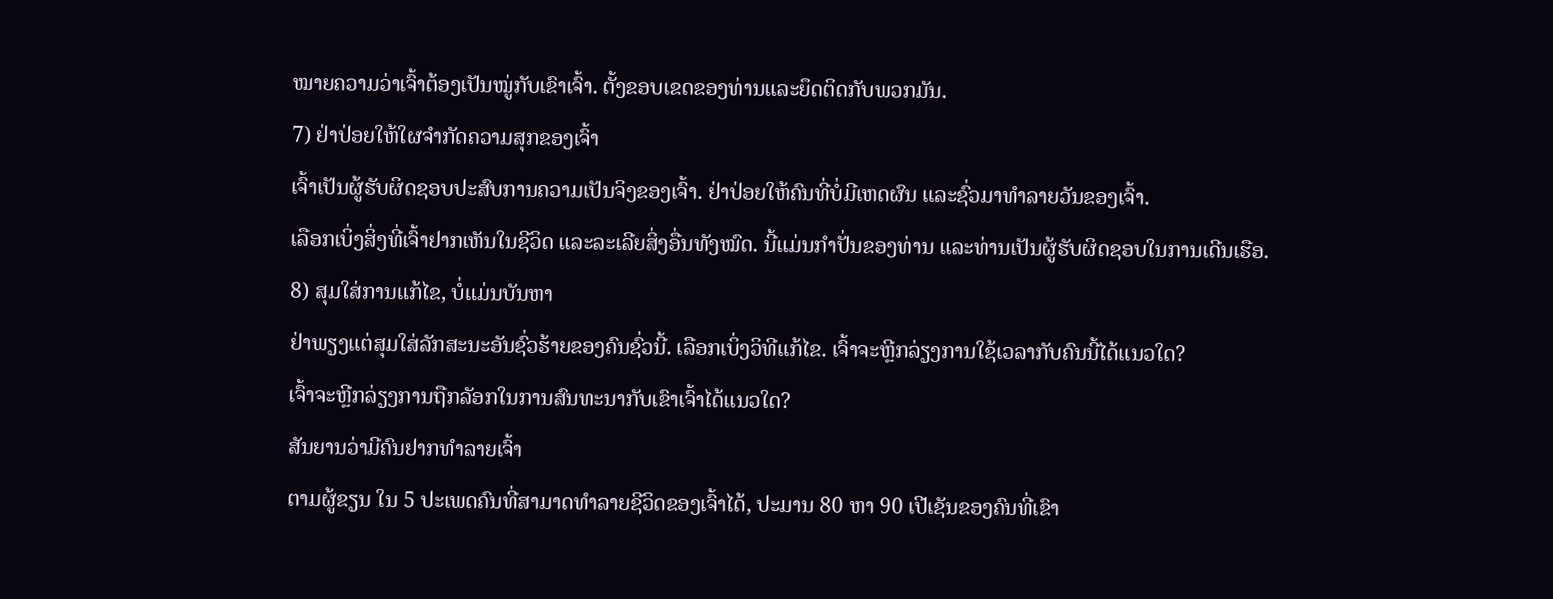ໝາຍຄວາມວ່າເຈົ້າຕ້ອງເປັນໝູ່ກັບເຂົາເຈົ້າ. ຕັ້ງຂອບເຂດຂອງທ່ານແລະຍຶດຕິດກັບພວກມັນ.
7) ຢ່າປ່ອຍໃຫ້ໃຜຈຳກັດຄວາມສຸກຂອງເຈົ້າ
ເຈົ້າເປັນຜູ້ຮັບຜິດຊອບປະສົບການຄວາມເປັນຈິງຂອງເຈົ້າ. ຢ່າປ່ອຍໃຫ້ຄົນທີ່ບໍ່ມີເຫດຜົນ ແລະຊົ່ວມາທຳລາຍວັນຂອງເຈົ້າ.
ເລືອກເບິ່ງສິ່ງທີ່ເຈົ້າຢາກເຫັນໃນຊີວິດ ແລະລະເລີຍສິ່ງອື່ນທັງໝົດ. ນີ້ແມ່ນກຳປັ່ນຂອງທ່ານ ແລະທ່ານເປັນຜູ້ຮັບຜິດຊອບໃນການເດີນເຮືອ.
8) ສຸມໃສ່ການແກ້ໄຂ, ບໍ່ແມ່ນບັນຫາ
ຢ່າພຽງແຕ່ສຸມໃສ່ລັກສະນະອັນຊົ່ວຮ້າຍຂອງຄົນຊົ່ວນີ້. ເລືອກເບິ່ງວິທີແກ້ໄຂ. ເຈົ້າຈະຫຼີກລ່ຽງການໃຊ້ເວລາກັບຄົນນີ້ໄດ້ແນວໃດ?
ເຈົ້າຈະຫຼີກລ່ຽງການຖືກລັອກໃນການສົນທະນາກັບເຂົາເຈົ້າໄດ້ແນວໃດ?
ສັນຍານວ່າມີຄົນຢາກທຳລາຍເຈົ້າ
ຕາມຜູ້ຂຽນ ໃນ 5 ປະເພດຄົນທີ່ສາມາດທໍາລາຍຊີວິດຂອງເຈົ້າໄດ້, ປະມານ 80 ຫາ 90 ເປີເຊັນຂອງຄົນທີ່ເຂົາ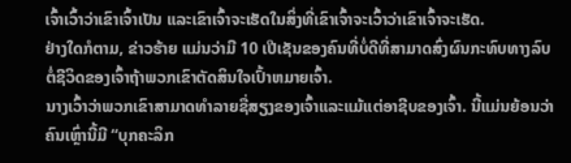ເຈົ້າເວົ້າວ່າເຂົາເຈົ້າເປັນ ແລະເຂົາເຈົ້າຈະເຮັດໃນສິ່ງທີ່ເຂົາເຈົ້າຈະເວົ້າວ່າເຂົາເຈົ້າຈະເຮັດ.
ຢ່າງໃດກໍຕາມ, ຂ່າວຮ້າຍ ແມ່ນວ່າມີ 10 ເປີເຊັນຂອງຄົນທີ່ບໍ່ດີທີ່ສາມາດສົ່ງຜົນກະທົບທາງລົບຕໍ່ຊີວິດຂອງເຈົ້າຖ້າພວກເຂົາຕັດສິນໃຈເປົ້າຫມາຍເຈົ້າ.
ນາງເວົ້າວ່າພວກເຂົາສາມາດທໍາລາຍຊື່ສຽງຂອງເຈົ້າແລະແມ້ແຕ່ອາຊີບຂອງເຈົ້າ. ນີ້ແມ່ນຍ້ອນວ່າຄົນເຫຼົ່ານີ້ມີ “ບຸກຄະລິກ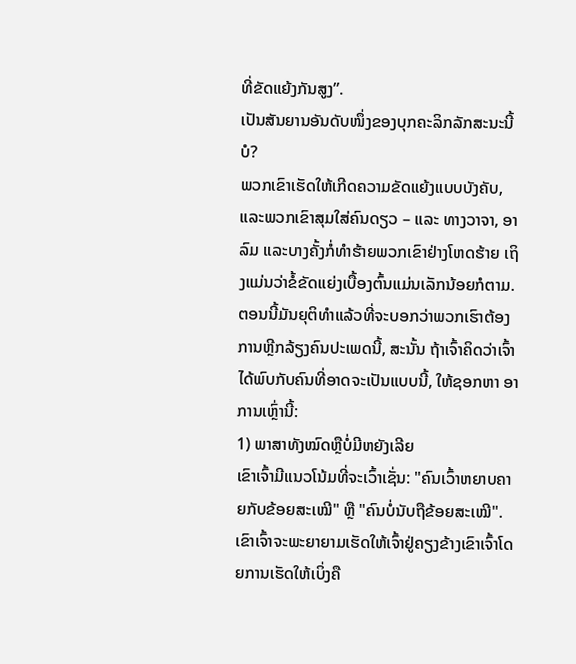ທີ່ຂັດແຍ້ງກັນສູງ”.
ເປັນສັນຍານອັນດັບໜຶ່ງຂອງບຸກຄະລິກລັກສະນະນີ້ບໍ?
ພວກເຂົາເຮັດໃຫ້ເກີດຄວາມຂັດແຍ້ງແບບບັງຄັບ, ແລະພວກເຂົາສຸມໃສ່ຄົນດຽວ – ແລະ ທາງວາຈາ, ອາລົມ ແລະບາງຄັ້ງກໍ່ທຳຮ້າຍພວກເຂົາຢ່າງໂຫດຮ້າຍ ເຖິງແມ່ນວ່າຂໍ້ຂັດແຍ່ງເບື້ອງຕົ້ນແມ່ນເລັກນ້ອຍກໍຕາມ.
ຕອນນີ້ມັນຍຸຕິທຳແລ້ວທີ່ຈະບອກວ່າພວກເຮົາຕ້ອງການຫຼີກລ້ຽງຄົນປະເພດນີ້, ສະນັ້ນ ຖ້າເຈົ້າຄິດວ່າເຈົ້າໄດ້ພົບກັບຄົນທີ່ອາດຈະເປັນແບບນີ້, ໃຫ້ຊອກຫາ ອາການເຫຼົ່ານີ້:
1) ພາສາທັງໝົດຫຼືບໍ່ມີຫຍັງເລີຍ
ເຂົາເຈົ້າມີແນວໂນ້ມທີ່ຈະເວົ້າເຊັ່ນ: "ຄົນເວົ້າຫຍາບຄາຍກັບຂ້ອຍສະເໝີ" ຫຼື "ຄົນບໍ່ນັບຖືຂ້ອຍສະເໝີ".
ເຂົາເຈົ້າຈະພະຍາຍາມເຮັດໃຫ້ເຈົ້າຢູ່ຄຽງຂ້າງເຂົາເຈົ້າໂດຍການເຮັດໃຫ້ເບິ່ງຄື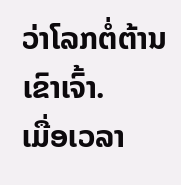ວ່າໂລກຕໍ່ຕ້ານເຂົາເຈົ້າ.
ເມື່ອເວລາ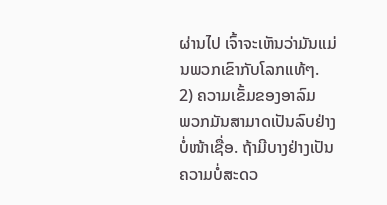ຜ່ານໄປ ເຈົ້າຈະເຫັນວ່າມັນແມ່ນພວກເຂົາກັບໂລກແທ້ໆ.
2) ຄວາມເຂັ້ມຂອງອາລົມ
ພວກມັນສາມາດເປັນລົບຢ່າງບໍ່ໜ້າເຊື່ອ. ຖ້າມີບາງຢ່າງເປັນຄວາມບໍ່ສະດວ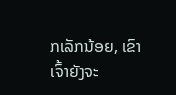ກເລັກນ້ອຍ, ເຂົາເຈົ້າຍັງຈະ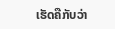ເຮັດຄືກັບວ່າ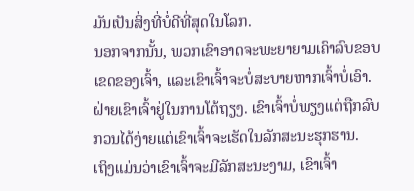ມັນເປັນສິ່ງທີ່ບໍ່ດີທີ່ສຸດໃນໂລກ.
ນອກຈາກນັ້ນ, ພວກເຂົາອາດຈະພະຍາຍາມເຄົາລົບຂອບເຂດຂອງເຈົ້າ, ແລະເຂົາເຈົ້າຈະບໍ່ສະບາຍຫາກເຈົ້າບໍ່ເອົາ. ຝ່າຍເຂົາເຈົ້າຢູ່ໃນການໂຕ້ຖຽງ. ເຂົາເຈົ້າບໍ່ພຽງແຕ່ຖືກລົບກວນໄດ້ງ່າຍແຕ່ເຂົາເຈົ້າຈະເຮັດໃນລັກສະນະຮຸກຮານ.
ເຖິງແມ່ນວ່າເຂົາເຈົ້າຈະມີລັກສະນະງາມ, ເຂົາເຈົ້າ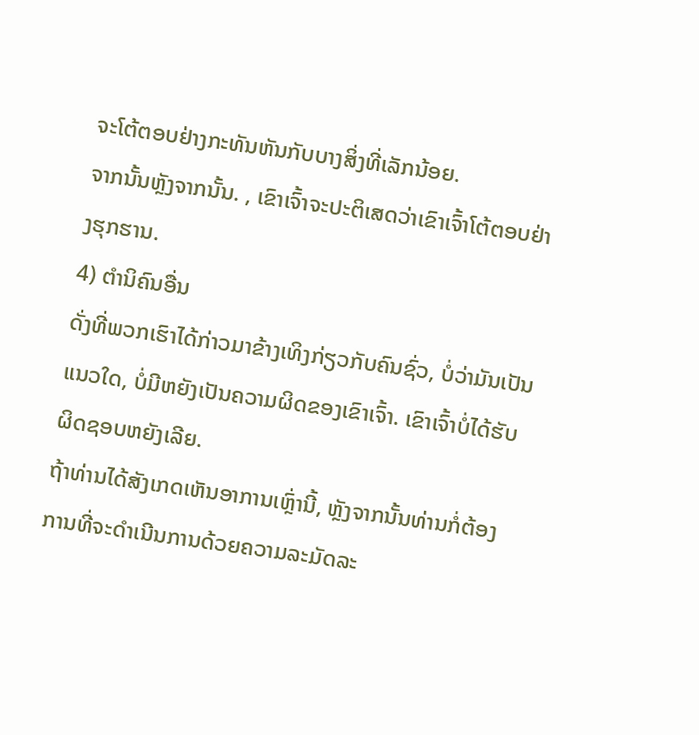ຈະໂຕ້ຕອບຢ່າງກະທັນຫັນກັບບາງສິ່ງທີ່ເລັກນ້ອຍ.
ຈາກນັ້ນຫຼັງຈາກນັ້ນ. , ເຂົາເຈົ້າຈະປະຕິເສດວ່າເຂົາເຈົ້າໂຕ້ຕອບຢ່າງຮຸກຮານ.
4) ຕໍານິຄົນອື່ນ
ດັ່ງທີ່ພວກເຮົາໄດ້ກ່າວມາຂ້າງເທິງກ່ຽວກັບຄົນຊົ່ວ, ບໍ່ວ່າມັນເປັນແນວໃດ, ບໍ່ມີຫຍັງເປັນຄວາມຜິດຂອງເຂົາເຈົ້າ. ເຂົາເຈົ້າບໍ່ໄດ້ຮັບຜິດຊອບຫຍັງເລີຍ.
ຖ້າທ່ານໄດ້ສັງເກດເຫັນອາການເຫຼົ່ານີ້, ຫຼັງຈາກນັ້ນທ່ານກໍ່ຕ້ອງການທີ່ຈະດໍາເນີນການດ້ວຍຄວາມລະມັດລະ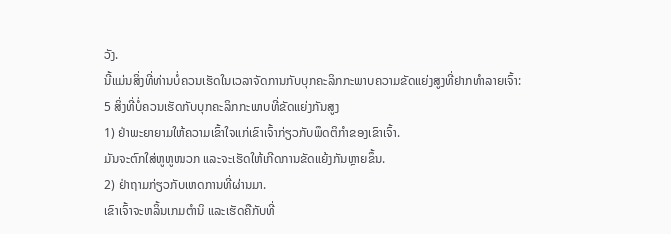ວັງ.
ນີ້ແມ່ນສິ່ງທີ່ທ່ານບໍ່ຄວນເຮັດໃນເວລາຈັດການກັບບຸກຄະລິກກະພາບຄວາມຂັດແຍ່ງສູງທີ່ຢາກທຳລາຍເຈົ້າ:
5 ສິ່ງທີ່ບໍ່ຄວນເຮັດກັບບຸກຄະລິກກະພາບທີ່ຂັດແຍ່ງກັນສູງ
1) ຢ່າພະຍາຍາມໃຫ້ຄວາມເຂົ້າໃຈແກ່ເຂົາເຈົ້າກ່ຽວກັບພຶດຕິກໍາຂອງເຂົາເຈົ້າ.
ມັນຈະຕົກໃສ່ຫູຫູໜວກ ແລະຈະເຮັດໃຫ້ເກີດການຂັດແຍ້ງກັນຫຼາຍຂຶ້ນ.
2) ຢ່າຖາມກ່ຽວກັບເຫດການທີ່ຜ່ານມາ.
ເຂົາເຈົ້າຈະຫລິ້ນເກມຕໍານິ ແລະເຮັດຄືກັບທີ່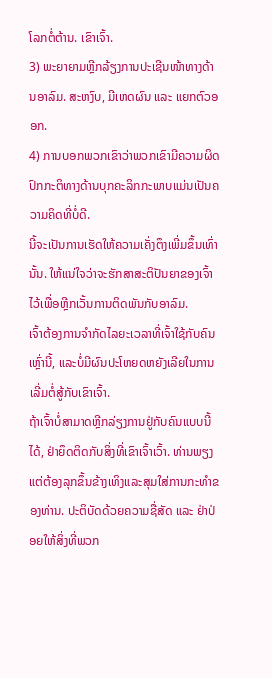ໂລກຕໍ່ຕ້ານ. ເຂົາເຈົ້າ.
3) ພະຍາຍາມຫຼີກລ້ຽງການປະເຊີນໜ້າທາງດ້ານອາລົມ. ສະຫງົບ, ມີເຫດຜົນ ແລະ ແຍກຕົວອອກ.
4) ການບອກພວກເຂົາວ່າພວກເຂົາມີຄວາມຜິດປົກກະຕິທາງດ້ານບຸກຄະລິກກະພາບແມ່ນເປັນຄວາມຄິດທີ່ບໍ່ດີ.
ນີ້ຈະເປັນການເຮັດໃຫ້ຄວາມເຄັ່ງຕຶງເພີ່ມຂຶ້ນເທົ່ານັ້ນ. ໃຫ້ແນ່ໃຈວ່າຈະຮັກສາສະຕິປັນຍາຂອງເຈົ້າໄວ້ເພື່ອຫຼີກເວັ້ນການຕິດພັນກັບອາລົມ.
ເຈົ້າຕ້ອງການຈຳກັດໄລຍະເວລາທີ່ເຈົ້າໃຊ້ກັບຄົນເຫຼົ່ານີ້, ແລະບໍ່ມີຜົນປະໂຫຍດຫຍັງເລີຍໃນການເລີ່ມຕໍ່ສູ້ກັບເຂົາເຈົ້າ.
ຖ້າເຈົ້າບໍ່ສາມາດຫຼີກລ່ຽງການຢູ່ກັບຄົນແບບນີ້ໄດ້, ຢ່າຍຶດຕິດກັບສິ່ງທີ່ເຂົາເຈົ້າເວົ້າ. ທ່ານພຽງແຕ່ຕ້ອງລຸກຂຶ້ນຂ້າງເທິງແລະສຸມໃສ່ການກະທໍາຂອງທ່ານ. ປະຕິບັດດ້ວຍຄວາມຊື່ສັດ ແລະ ຢ່າປ່ອຍໃຫ້ສິ່ງທີ່ພວກ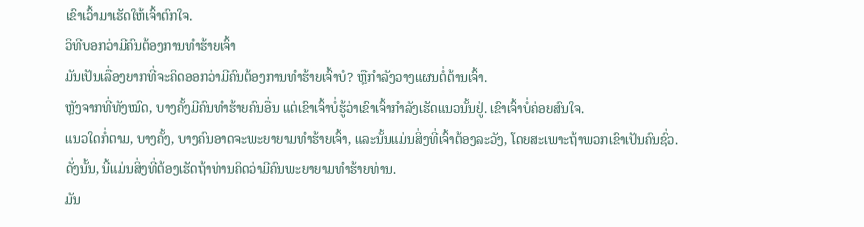ເຂົາເວົ້າມາເຮັດໃຫ້ເຈົ້າຕົກໃຈ.
ວິທີບອກວ່າມີຄົນຕ້ອງການທຳຮ້າຍເຈົ້າ
ມັນເປັນເລື່ອງຍາກທີ່ຈະຄິດອອກວ່າມີຄົນຕ້ອງການທຳຮ້າຍເຈົ້າບໍ? ຫຼືກຳລັງວາງແຜນຕໍ່ຕ້ານເຈົ້າ.
ຫຼັງຈາກທີ່ທັງໝົດ, ບາງຄັ້ງມີຄົນທຳຮ້າຍຄົນອື່ນ ແຕ່ເຂົາເຈົ້າບໍ່ຮູ້ວ່າເຂົາເຈົ້າກຳລັງເຮັດແນວນັ້ນຢູ່. ເຂົາເຈົ້າບໍ່ຄ່ອຍສົນໃຈ.
ແນວໃດກໍ່ຕາມ, ບາງຄັ້ງ, ບາງຄົນອາດຈະພະຍາຍາມທຳຮ້າຍເຈົ້າ, ແລະນັ້ນແມ່ນສິ່ງທີ່ເຈົ້າຕ້ອງລະວັງ, ໂດຍສະເພາະຖ້າພວກເຂົາເປັນຄົນຊົ່ວ.
ດັ່ງນັ້ນ, ນີ້ແມ່ນສິ່ງທີ່ຕ້ອງເຮັດຖ້າທ່ານຄິດວ່າມີຄົນພະຍາຍາມທໍາຮ້າຍທ່ານ.
ມັນ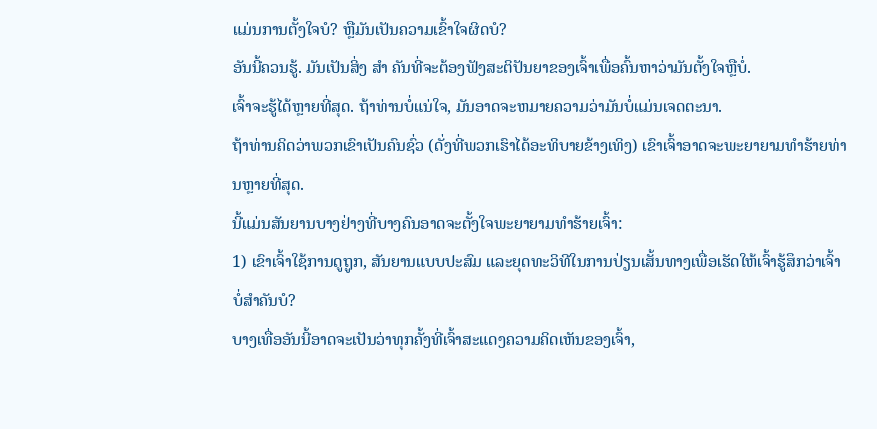ແມ່ນການຕັ້ງໃຈບໍ? ຫຼືມັນເປັນຄວາມເຂົ້າໃຈຜິດບໍ?
ອັນນີ້ຄວນຮູ້. ມັນເປັນສິ່ງ ສຳ ຄັນທີ່ຈະຕ້ອງຟັງສະຕິປັນຍາຂອງເຈົ້າເພື່ອຄົ້ນຫາວ່າມັນຕັ້ງໃຈຫຼືບໍ່.
ເຈົ້າຈະຮູ້ໄດ້ຫຼາຍທີ່ສຸດ. ຖ້າທ່ານບໍ່ແນ່ໃຈ, ມັນອາດຈະຫມາຍຄວາມວ່າມັນບໍ່ແມ່ນເຈດຕະນາ.
ຖ້າທ່ານຄິດວ່າພວກເຂົາເປັນຄົນຊົ່ວ (ດັ່ງທີ່ພວກເຮົາໄດ້ອະທິບາຍຂ້າງເທິງ) ເຂົາເຈົ້າອາດຈະພະຍາຍາມທໍາຮ້າຍທ່ານຫຼາຍທີ່ສຸດ.
ນີ້ແມ່ນສັນຍານບາງຢ່າງທີ່ບາງຄົນອາດຈະຕັ້ງໃຈພະຍາຍາມທຳຮ້າຍເຈົ້າ:
1) ເຂົາເຈົ້າໃຊ້ການດູຖູກ, ສັນຍານແບບປະສົມ ແລະຍຸດທະວິທີໃນການປ່ຽນເສັ້ນທາງເພື່ອເຮັດໃຫ້ເຈົ້າຮູ້ສຶກວ່າເຈົ້າບໍ່ສຳຄັນບໍ?
ບາງເທື່ອອັນນີ້ອາດຈະເປັນວ່າທຸກຄັ້ງທີ່ເຈົ້າສະແດງຄວາມຄິດເຫັນຂອງເຈົ້າ,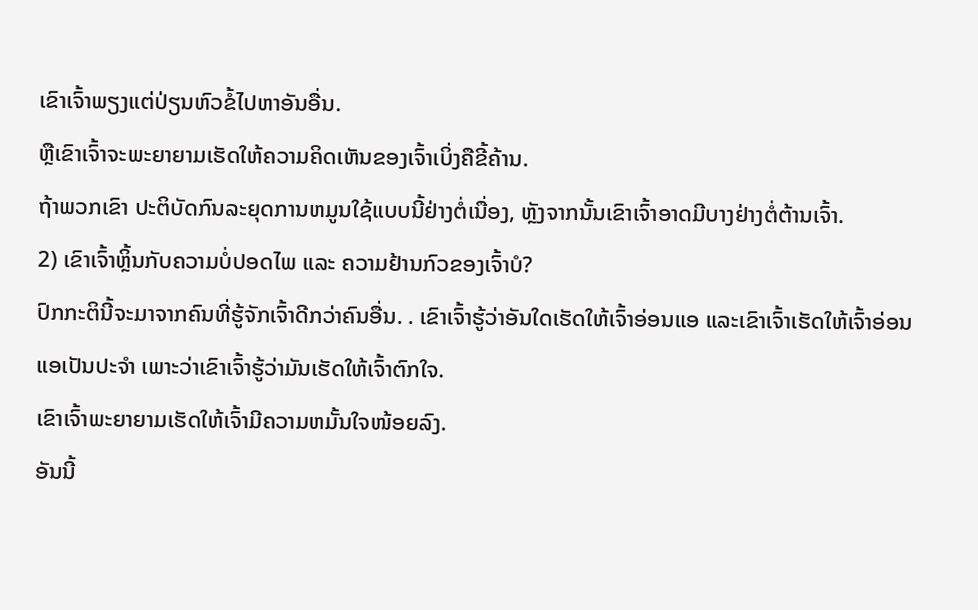ເຂົາເຈົ້າພຽງແຕ່ປ່ຽນຫົວຂໍ້ໄປຫາອັນອື່ນ.
ຫຼືເຂົາເຈົ້າຈະພະຍາຍາມເຮັດໃຫ້ຄວາມຄິດເຫັນຂອງເຈົ້າເບິ່ງຄືຂີ້ຄ້ານ.
ຖ້າພວກເຂົາ ປະຕິບັດກົນລະຍຸດການຫມູນໃຊ້ແບບນີ້ຢ່າງຕໍ່ເນື່ອງ, ຫຼັງຈາກນັ້ນເຂົາເຈົ້າອາດມີບາງຢ່າງຕໍ່ຕ້ານເຈົ້າ.
2) ເຂົາເຈົ້າຫຼິ້ນກັບຄວາມບໍ່ປອດໄພ ແລະ ຄວາມຢ້ານກົວຂອງເຈົ້າບໍ?
ປົກກະຕິນີ້ຈະມາຈາກຄົນທີ່ຮູ້ຈັກເຈົ້າດີກວ່າຄົນອື່ນ. . ເຂົາເຈົ້າຮູ້ວ່າອັນໃດເຮັດໃຫ້ເຈົ້າອ່ອນແອ ແລະເຂົາເຈົ້າເຮັດໃຫ້ເຈົ້າອ່ອນແອເປັນປະຈໍາ ເພາະວ່າເຂົາເຈົ້າຮູ້ວ່າມັນເຮັດໃຫ້ເຈົ້າຕົກໃຈ.
ເຂົາເຈົ້າພະຍາຍາມເຮັດໃຫ້ເຈົ້າມີຄວາມຫມັ້ນໃຈໜ້ອຍລົງ.
ອັນນີ້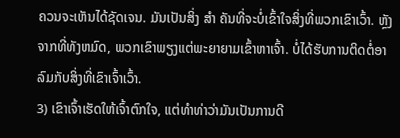ຄວນຈະເຫັນໄດ້ຊັດເຈນ. ມັນເປັນສິ່ງ ສຳ ຄັນທີ່ຈະບໍ່ເຂົ້າໃຈສິ່ງທີ່ພວກເຂົາເວົ້າ. ຫຼັງຈາກທີ່ທັງຫມົດ, ພວກເຂົາພຽງແຕ່ພະຍາຍາມເຂົ້າຫາເຈົ້າ. ບໍ່ໄດ້ຮັບການຕິດຕໍ່ອາລົມກັບສິ່ງທີ່ເຂົາເຈົ້າເວົ້າ.
3) ເຂົາເຈົ້າເຮັດໃຫ້ເຈົ້າຕົກໃຈ, ແຕ່ທໍາທ່າວ່າມັນເປັນການດີ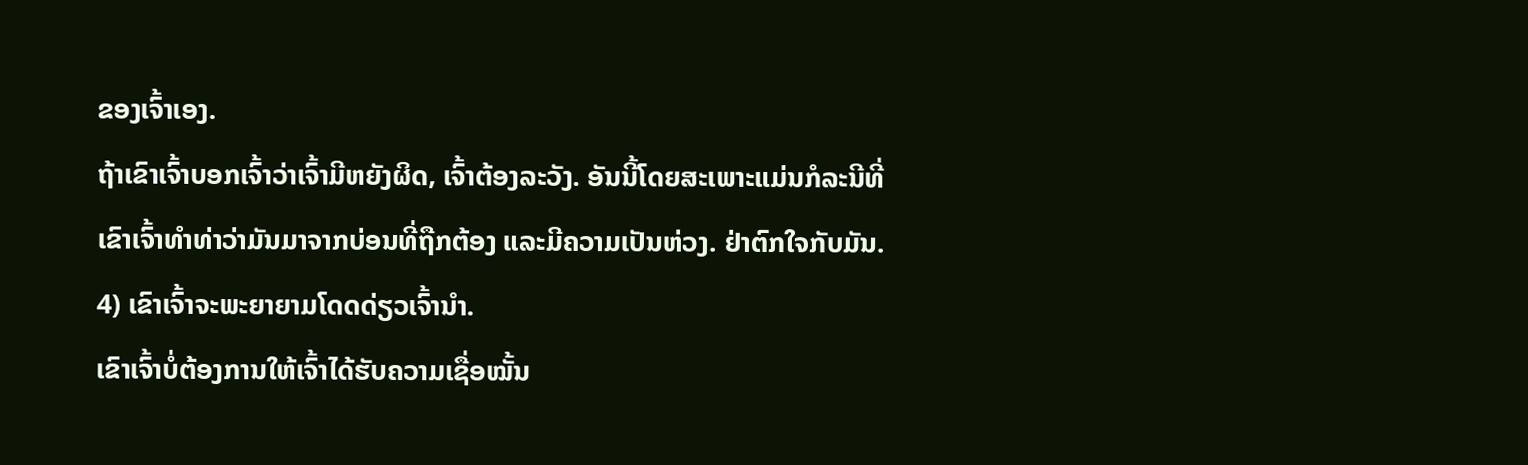ຂອງເຈົ້າເອງ.
ຖ້າເຂົາເຈົ້າບອກເຈົ້າວ່າເຈົ້າມີຫຍັງຜິດ, ເຈົ້າຕ້ອງລະວັງ. ອັນນີ້ໂດຍສະເພາະແມ່ນກໍລະນີທີ່ເຂົາເຈົ້າທຳທ່າວ່າມັນມາຈາກບ່ອນທີ່ຖືກຕ້ອງ ແລະມີຄວາມເປັນຫ່ວງ. ຢ່າຕົກໃຈກັບມັນ.
4) ເຂົາເຈົ້າຈະພະຍາຍາມໂດດດ່ຽວເຈົ້ານຳ.
ເຂົາເຈົ້າບໍ່ຕ້ອງການໃຫ້ເຈົ້າໄດ້ຮັບຄວາມເຊື່ອໝັ້ນ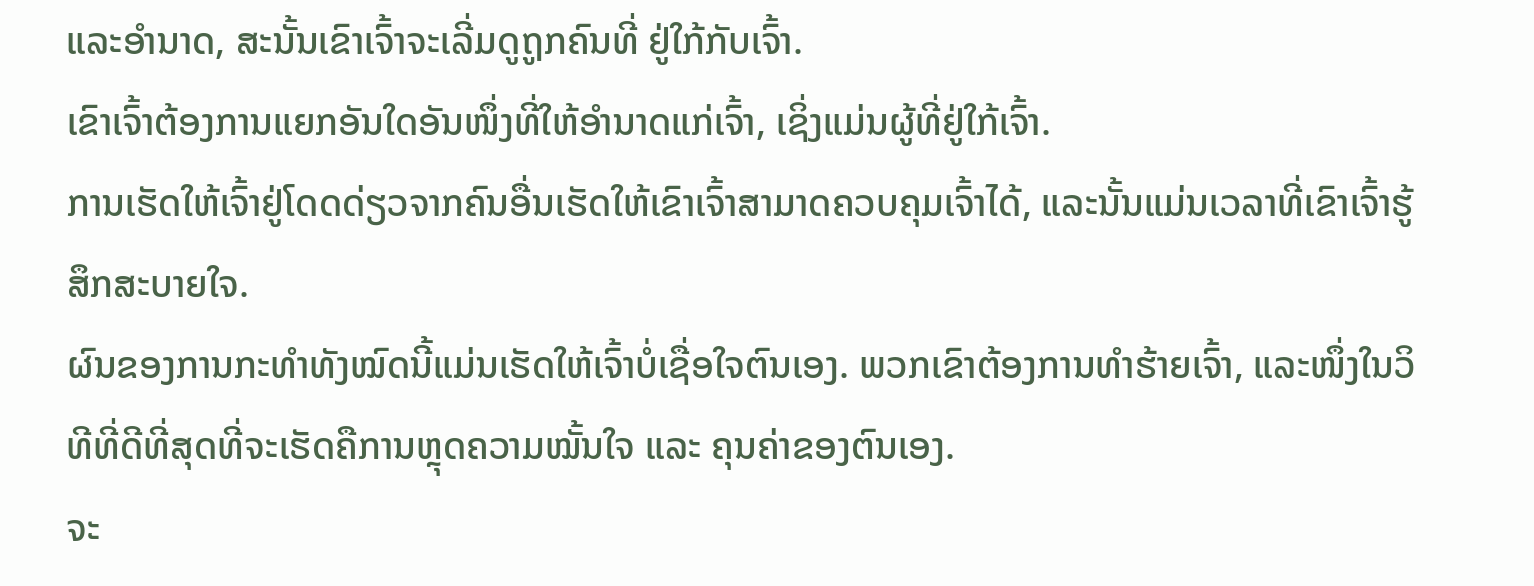ແລະອຳນາດ, ສະນັ້ນເຂົາເຈົ້າຈະເລີ່ມດູຖູກຄົນທີ່ ຢູ່ໃກ້ກັບເຈົ້າ.
ເຂົາເຈົ້າຕ້ອງການແຍກອັນໃດອັນໜຶ່ງທີ່ໃຫ້ອຳນາດແກ່ເຈົ້າ, ເຊິ່ງແມ່ນຜູ້ທີ່ຢູ່ໃກ້ເຈົ້າ.
ການເຮັດໃຫ້ເຈົ້າຢູ່ໂດດດ່ຽວຈາກຄົນອື່ນເຮັດໃຫ້ເຂົາເຈົ້າສາມາດຄວບຄຸມເຈົ້າໄດ້, ແລະນັ້ນແມ່ນເວລາທີ່ເຂົາເຈົ້າຮູ້ສຶກສະບາຍໃຈ.
ຜົນຂອງການກະທຳທັງໝົດນີ້ແມ່ນເຮັດໃຫ້ເຈົ້າບໍ່ເຊື່ອໃຈຕົນເອງ. ພວກເຂົາຕ້ອງການທຳຮ້າຍເຈົ້າ, ແລະໜຶ່ງໃນວິທີທີ່ດີທີ່ສຸດທີ່ຈະເຮັດຄືການຫຼຸດຄວາມໝັ້ນໃຈ ແລະ ຄຸນຄ່າຂອງຕົນເອງ.
ຈະ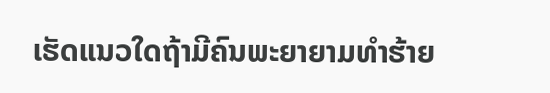ເຮັດແນວໃດຖ້າມີຄົນພະຍາຍາມທຳຮ້າຍ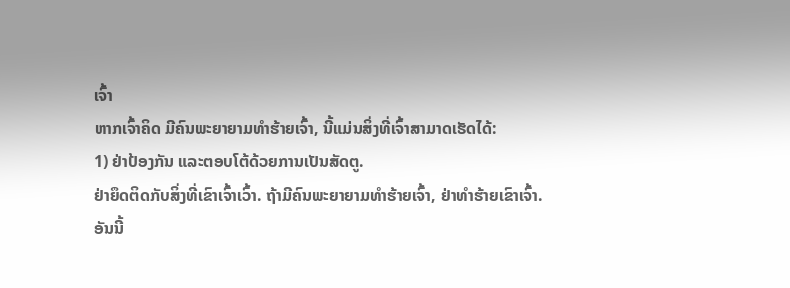ເຈົ້າ
ຫາກເຈົ້າຄິດ ມີຄົນພະຍາຍາມທຳຮ້າຍເຈົ້າ, ນີ້ແມ່ນສິ່ງທີ່ເຈົ້າສາມາດເຮັດໄດ້:
1) ຢ່າປ້ອງກັນ ແລະຕອບໂຕ້ດ້ວຍການເປັນສັດຕູ.
ຢ່າຍຶດຕິດກັບສິ່ງທີ່ເຂົາເຈົ້າເວົ້າ. ຖ້າມີຄົນພະຍາຍາມທຳຮ້າຍເຈົ້າ, ຢ່າທຳຮ້າຍເຂົາເຈົ້າ.
ອັນນີ້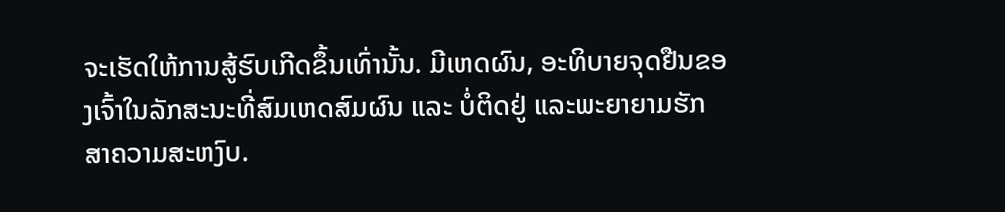ຈະເຮັດໃຫ້ການສູ້ຮົບເກີດຂຶ້ນເທົ່ານັ້ນ. ມີເຫດຜົນ, ອະທິບາຍຈຸດຢືນຂອງເຈົ້າໃນລັກສະນະທີ່ສົມເຫດສົມຜົນ ແລະ ບໍ່ຕິດຢູ່ ແລະພະຍາຍາມຮັກສາຄວາມສະຫງົບ.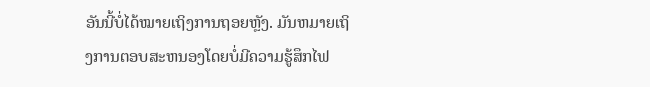ອັນນີ້ບໍ່ໄດ້ໝາຍເຖິງການຖອຍຫຼັງ. ມັນຫມາຍເຖິງການຕອບສະຫນອງໂດຍບໍ່ມີຄວາມຮູ້ສຶກໄຟ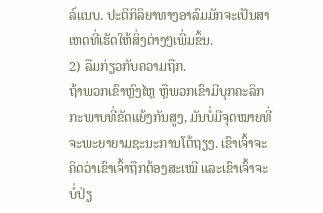ລ໌ແນບ. ປະຕິກິລິຍາທາງອາລົມມັກຈະເປັນສາເຫດທີ່ເຮັດໃຫ້ສິ່ງຕ່າງໆເພີ່ມຂຶ້ນ.
2) ລືມກ່ຽວກັບຄວາມຖືກ.
ຖ້າພວກເຂົາຫຼົງໄຫຼ ຫຼືພວກເຂົາມີບຸກຄະລິກກະພາບທີ່ຂັດແຍ້ງກັນສູງ, ມັນບໍ່ມີຈຸດໝາຍທີ່ຈະພະຍາຍາມຊະນະການໂຕ້ຖຽງ. ເຂົາເຈົ້າຈະຄິດວ່າເຂົາເຈົ້າຖືກຕ້ອງສະເໝີ ແລະເຂົາເຈົ້າຈະບໍ່ປ່ຽ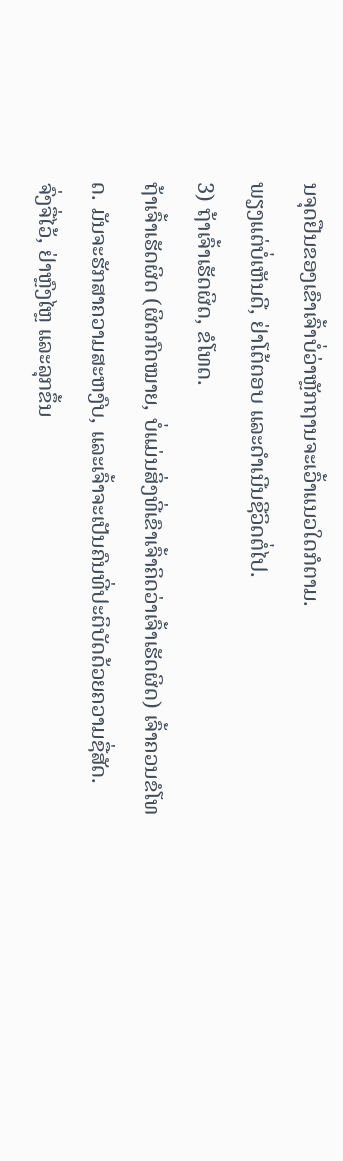ນຈຸດຢືນຂອງເຂົາເຈົ້າບໍ່ວ່າຫຼັກຖານຈະເວົ້າແນວໃດກໍຕາມ.
ພຽງແຕ່ບໍ່ເຫັນດີ, ຢ່າໂຕ້ຕອບ ແລະດໍາເນີນຊີວິດຕໍ່ໄປ.
3) ຖ້າເຈົ້າເຮັດຜິດ, ຂໍໂທດ.
ຖ້າເຈົ້າເຮັດຜິດ (ຜິດກົດໝາຍ, ບໍ່ແມ່ນສິ່ງທີ່ເຂົາເຈົ້າຄິດວ່າເຈົ້າເຮັດຜິດ) ເຈົ້າຄວນຂໍໂທດ. ມັນຈະຮັກສາຄວາມສະຫງົບ, ແລະເຈົ້າຈະເປັນຄົນທີ່ປະຕິບັດດ້ວຍຄວາມຊື່ສັດ.
ຈົ່ງຈື່ໄວ້, ຢ່າຫຼົງໄຫຼ ແລະລຸກຂຶ້ນ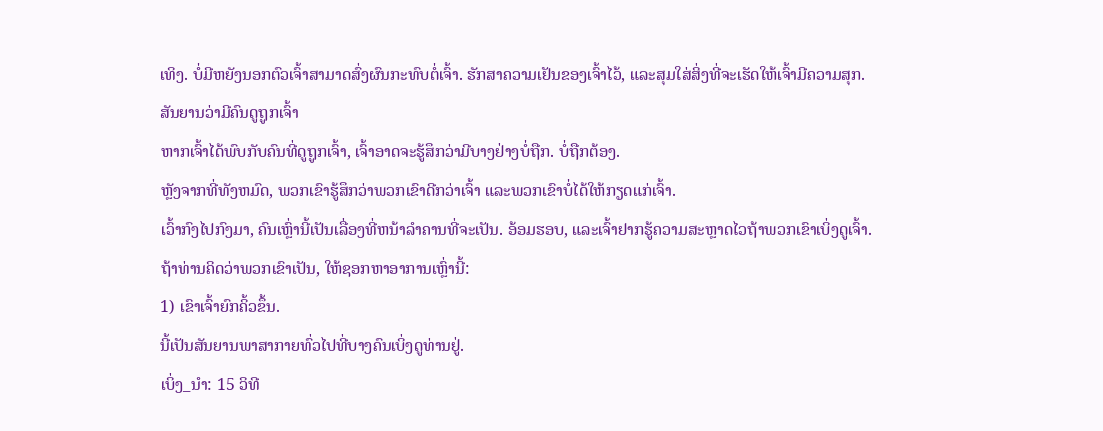ເທິງ. ບໍ່ມີຫຍັງນອກຕົວເຈົ້າສາມາດສົ່ງຜົນກະທົບຕໍ່ເຈົ້າ. ຮັກສາຄວາມເຢັນຂອງເຈົ້າໄວ້, ແລະສຸມໃສ່ສິ່ງທີ່ຈະເຮັດໃຫ້ເຈົ້າມີຄວາມສຸກ.
ສັນຍານວ່າມີຄົນດູຖູກເຈົ້າ
ຫາກເຈົ້າໄດ້ພົບກັບຄົນທີ່ດູຖູກເຈົ້າ, ເຈົ້າອາດຈະຮູ້ສຶກວ່າມີບາງຢ່າງບໍ່ຖືກ. ບໍ່ຖືກຕ້ອງ.
ຫຼັງຈາກທີ່ທັງຫມົດ, ພວກເຂົາຮູ້ສຶກວ່າພວກເຂົາດີກວ່າເຈົ້າ ແລະພວກເຂົາບໍ່ໄດ້ໃຫ້ກຽດແກ່ເຈົ້າ.
ເວົ້າກົງໄປກົງມາ, ຄົນເຫຼົ່ານີ້ເປັນເລື່ອງທີ່ຫນ້າລໍາຄານທີ່ຈະເປັນ. ອ້ອມຮອບ, ແລະເຈົ້າຢາກຮູ້ຄວາມສະຫຼາດໄວຖ້າພວກເຂົາເບິ່ງດູເຈົ້າ.
ຖ້າທ່ານຄິດວ່າພວກເຂົາເປັນ, ໃຫ້ຊອກຫາອາການເຫຼົ່ານີ້:
1) ເຂົາເຈົ້າຍົກຄິ້ວຂຶ້ນ.
ນີ້ເປັນສັນຍານພາສາກາຍທົ່ວໄປທີ່ບາງຄົນເບິ່ງດູທ່ານຢູ່.
ເບິ່ງ_ນຳ: 15 ວິທີ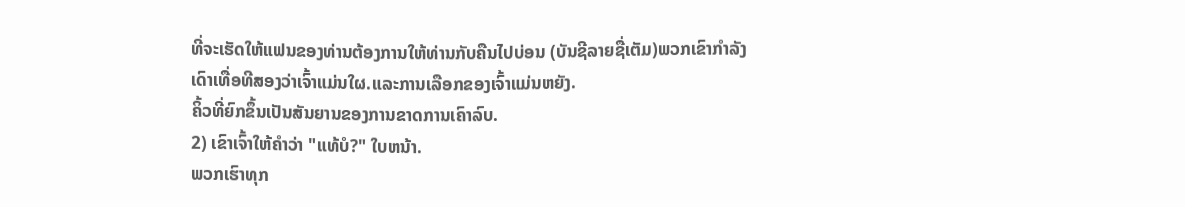ທີ່ຈະເຮັດໃຫ້ແຟນຂອງທ່ານຕ້ອງການໃຫ້ທ່ານກັບຄືນໄປບ່ອນ (ບັນຊີລາຍຊື່ເຕັມ)ພວກເຂົາກຳລັງເດົາເທື່ອທີສອງວ່າເຈົ້າແມ່ນໃຜ.ແລະການເລືອກຂອງເຈົ້າແມ່ນຫຍັງ.
ຄິ້ວທີ່ຍົກຂຶ້ນເປັນສັນຍານຂອງການຂາດການເຄົາລົບ.
2) ເຂົາເຈົ້າໃຫ້ຄຳວ່າ "ແທ້ບໍ?" ໃບຫນ້າ.
ພວກເຮົາທຸກ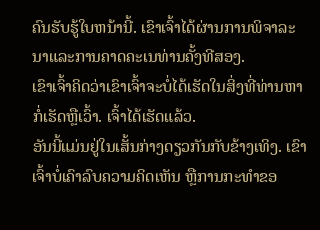ຄົນຮັບຮູ້ໃບຫນ້ານີ້. ເຂົາເຈົ້າໄດ້ຜ່ານການພິຈາລະນາແລະການຄາດຄະເນທ່ານຄັ້ງທີສອງ.
ເຂົາເຈົ້າຄິດວ່າເຂົາເຈົ້າຈະບໍ່ໄດ້ເຮັດໃນສິ່ງທີ່ທ່ານຫາກໍ່ເຮັດຫຼືເວົ້າ. ເຈົ້າໄດ້ເຮັດແລ້ວ.
ອັນນີ້ແມ່ນຢູ່ໃນເສັ້ນກ່າງດຽວກັນກັບຂ້າງເທິງ. ເຂົາເຈົ້າບໍ່ເຄົາລົບຄວາມຄິດເຫັນ ຫຼືການກະທຳຂອ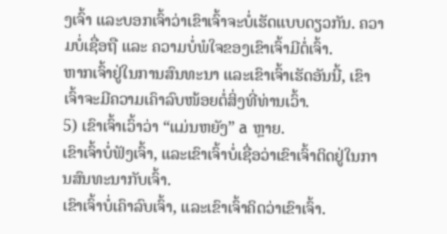ງເຈົ້າ ແລະບອກເຈົ້າວ່າເຂົາເຈົ້າຈະບໍ່ເຮັດແບບດຽວກັນ. ຄວາມບໍ່ເຊື່ອຖື ແລະ ຄວາມບໍ່ພໍໃຈຂອງເຂົາເຈົ້າມີຕໍ່ເຈົ້າ.
ຫາກເຈົ້າຢູ່ໃນການສົນທະນາ ແລະເຂົາເຈົ້າເຮັດອັນນີ້, ເຂົາເຈົ້າຈະມີຄວາມເຄົາລົບໜ້ອຍຕໍ່ສິ່ງທີ່ທ່ານເວົ້າ.
5) ເຂົາເຈົ້າເວົ້າວ່າ “ແມ່ນຫຍັງ” a ຫຼາຍ.
ເຂົາເຈົ້າບໍ່ຟັງເຈົ້າ, ແລະເຂົາເຈົ້າບໍ່ເຊື່ອວ່າເຂົາເຈົ້າຕິດຢູ່ໃນການສົນທະນາກັບເຈົ້າ.
ເຂົາເຈົ້າບໍ່ເຄົາລົບເຈົ້າ, ແລະເຂົາເຈົ້າຄິດວ່າເຂົາເຈົ້າ.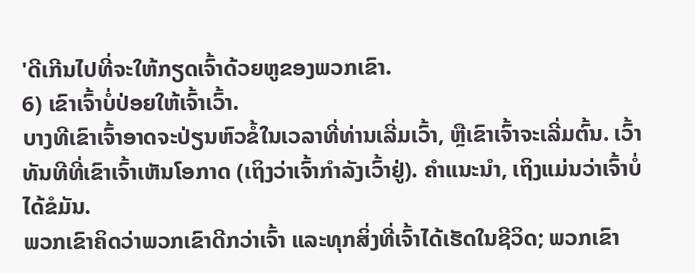'ດີເກີນໄປທີ່ຈະໃຫ້ກຽດເຈົ້າດ້ວຍຫູຂອງພວກເຂົາ.
6) ເຂົາເຈົ້າບໍ່ປ່ອຍໃຫ້ເຈົ້າເວົ້າ.
ບາງທີເຂົາເຈົ້າອາດຈະປ່ຽນຫົວຂໍ້ໃນເວລາທີ່ທ່ານເລີ່ມເວົ້າ, ຫຼືເຂົາເຈົ້າຈະເລີ່ມຕົ້ນ. ເວົ້າທັນທີທີ່ເຂົາເຈົ້າເຫັນໂອກາດ (ເຖິງວ່າເຈົ້າກຳລັງເວົ້າຢູ່). ຄໍາແນະນໍາ, ເຖິງແມ່ນວ່າເຈົ້າບໍ່ໄດ້ຂໍມັນ.
ພວກເຂົາຄິດວ່າພວກເຂົາດີກວ່າເຈົ້າ ແລະທຸກສິ່ງທີ່ເຈົ້າໄດ້ເຮັດໃນຊີວິດ; ພວກເຂົາ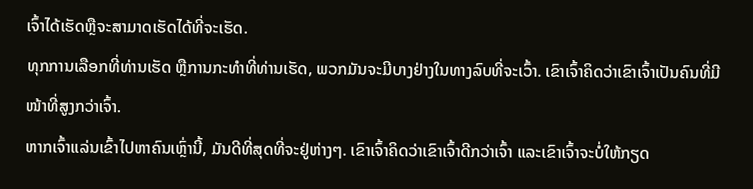ເຈົ້າໄດ້ເຮັດຫຼືຈະສາມາດເຮັດໄດ້ທີ່ຈະເຮັດ.
ທຸກການເລືອກທີ່ທ່ານເຮັດ ຫຼືການກະທຳທີ່ທ່ານເຮັດ, ພວກມັນຈະມີບາງຢ່າງໃນທາງລົບທີ່ຈະເວົ້າ. ເຂົາເຈົ້າຄິດວ່າເຂົາເຈົ້າເປັນຄົນທີ່ມີໜ້າທີ່ສູງກວ່າເຈົ້າ.
ຫາກເຈົ້າແລ່ນເຂົ້າໄປຫາຄົນເຫຼົ່ານີ້, ມັນດີທີ່ສຸດທີ່ຈະຢູ່ຫ່າງໆ. ເຂົາເຈົ້າຄິດວ່າເຂົາເຈົ້າດີກວ່າເຈົ້າ ແລະເຂົາເຈົ້າຈະບໍ່ໃຫ້ກຽດ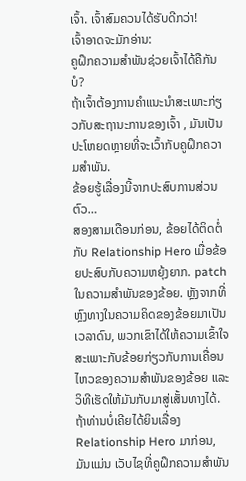ເຈົ້າ. ເຈົ້າສົມຄວນໄດ້ຮັບດີກວ່າ!
ເຈົ້າອາດຈະມັກອ່ານ:
ຄູຝຶກຄວາມສຳພັນຊ່ວຍເຈົ້າໄດ້ຄືກັນບໍ?
ຖ້າເຈົ້າຕ້ອງການຄຳແນະນຳສະເພາະກ່ຽວກັບສະຖານະການຂອງເຈົ້າ , ມັນເປັນປະໂຫຍດຫຼາຍທີ່ຈະເວົ້າກັບຄູຝຶກຄວາມສຳພັນ.
ຂ້ອຍຮູ້ເລື່ອງນີ້ຈາກປະສົບການສ່ວນຕົວ…
ສອງສາມເດືອນກ່ອນ, ຂ້ອຍໄດ້ຕິດຕໍ່ກັບ Relationship Hero ເມື່ອຂ້ອຍປະສົບກັບຄວາມຫຍຸ້ງຍາກ. patch ໃນຄວາມສໍາພັນຂອງຂ້ອຍ. ຫຼັງຈາກທີ່ຫຼົງທາງໃນຄວາມຄິດຂອງຂ້ອຍມາເປັນເວລາດົນ, ພວກເຂົາໄດ້ໃຫ້ຄວາມເຂົ້າໃຈສະເພາະກັບຂ້ອຍກ່ຽວກັບການເຄື່ອນໄຫວຂອງຄວາມສຳພັນຂອງຂ້ອຍ ແລະວິທີເຮັດໃຫ້ມັນກັບມາສູ່ເສັ້ນທາງໄດ້.
ຖ້າທ່ານບໍ່ເຄີຍໄດ້ຍິນເລື່ອງ Relationship Hero ມາກ່ອນ, ມັນແມ່ນ ເວັບໄຊທີ່ຄູຝຶກຄວາມສຳພັນ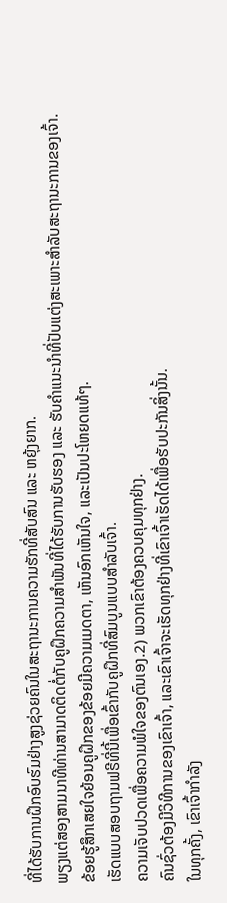ທີ່ໄດ້ຮັບການຝຶກອົບຮົມຢ່າງສູງຊ່ວຍຄົນໃນສະຖານະການຄວາມຮັກທີ່ສັບສົນ ແລະ ຫຍຸ້ງຍາກ.
ພຽງແຕ່ສອງສາມນາທີທ່ານສາມາດຕິດຕໍ່ກັບຄູຝຶກຄວາມສຳພັນທີ່ໄດ້ຮັບການຮັບຮອງ ແລະ ຮັບຄຳແນະນຳທີ່ປັບແຕ່ງສະເພາະສຳລັບສະຖານະການຂອງເຈົ້າ.
ຂ້ອຍຮູ້ສຶກເສຍໃຈຍ້ອນຄູຝຶກຂອງຂ້ອຍມີຄວາມເມດຕາ, ເຫັນອົກເຫັນໃຈ, ແລະເປັນປະໂຫຍດແທ້ໆ.
ເຮັດແບບສອບຖາມຟຣີທີ່ນີ້ເພື່ອເຂົ້າກັບຄູຝຶກທີ່ສົມບູນແບບສຳລັບເຈົ້າ.
ຄວາມເຈັບປວດເພື່ອຄວາມພໍໃຈຂອງຕົນເອງ.2) ພວກເຂົາຕ້ອງຄວບຄຸມທຸກຢ່າງ.
ຄົນຊົ່ວຕ້ອງມີວິທີການຂອງເຂົາເຈົ້າ, ແລະເຂົາເຈົ້າຈະເຮັດທຸກຢ່າງທີ່ເຂົາເຈົ້າເຮັດໄດ້ເພື່ອຮັບປະກັນສິ່ງນັ້ນ.
ໃນທຸກຄັ້ງ, ເຂົາເຈົ້າກຳລັງ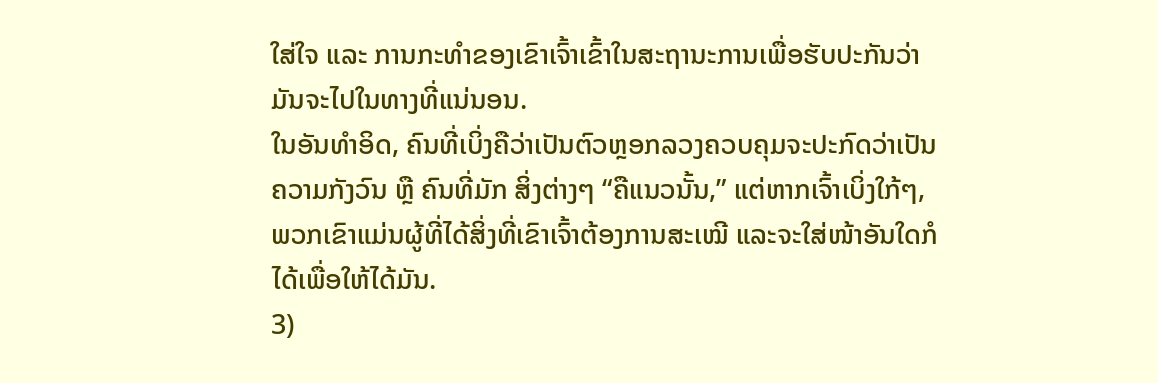ໃສ່ໃຈ ແລະ ການກະທຳຂອງເຂົາເຈົ້າເຂົ້າໃນສະຖານະການເພື່ອຮັບປະກັນວ່າມັນຈະໄປໃນທາງທີ່ແນ່ນອນ.
ໃນອັນທຳອິດ, ຄົນທີ່ເບິ່ງຄືວ່າເປັນຕົວຫຼອກລວງຄວບຄຸມຈະປະກົດວ່າເປັນຄວາມກັງວົນ ຫຼື ຄົນທີ່ມັກ ສິ່ງຕ່າງໆ “ຄືແນວນັ້ນ,” ແຕ່ຫາກເຈົ້າເບິ່ງໃກ້ໆ, ພວກເຂົາແມ່ນຜູ້ທີ່ໄດ້ສິ່ງທີ່ເຂົາເຈົ້າຕ້ອງການສະເໝີ ແລະຈະໃສ່ໜ້າອັນໃດກໍໄດ້ເພື່ອໃຫ້ໄດ້ມັນ.
3)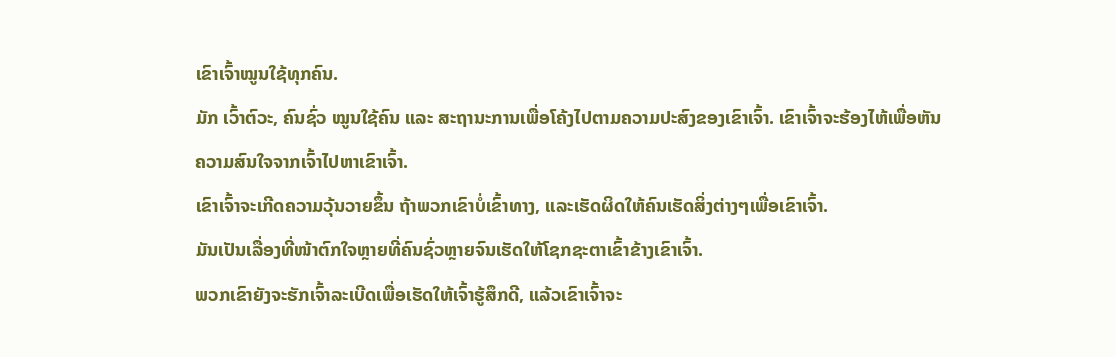ເຂົາເຈົ້າໝູນໃຊ້ທຸກຄົນ.
ມັກ ເວົ້າຕົວະ, ຄົນຊົ່ວ ໝູນໃຊ້ຄົນ ແລະ ສະຖານະການເພື່ອໂຄ້ງໄປຕາມຄວາມປະສົງຂອງເຂົາເຈົ້າ. ເຂົາເຈົ້າຈະຮ້ອງໄຫ້ເພື່ອຫັນຄວາມສົນໃຈຈາກເຈົ້າໄປຫາເຂົາເຈົ້າ.
ເຂົາເຈົ້າຈະເກີດຄວາມວຸ້ນວາຍຂຶ້ນ ຖ້າພວກເຂົາບໍ່ເຂົ້າທາງ, ແລະເຮັດຜິດໃຫ້ຄົນເຮັດສິ່ງຕ່າງໆເພື່ອເຂົາເຈົ້າ.
ມັນເປັນເລື່ອງທີ່ໜ້າຕົກໃຈຫຼາຍທີ່ຄົນຊົ່ວຫຼາຍຈົນເຮັດໃຫ້ໂຊກຊະຕາເຂົ້າຂ້າງເຂົາເຈົ້າ.
ພວກເຂົາຍັງຈະຮັກເຈົ້າລະເບີດເພື່ອເຮັດໃຫ້ເຈົ້າຮູ້ສຶກດີ, ແລ້ວເຂົາເຈົ້າຈະ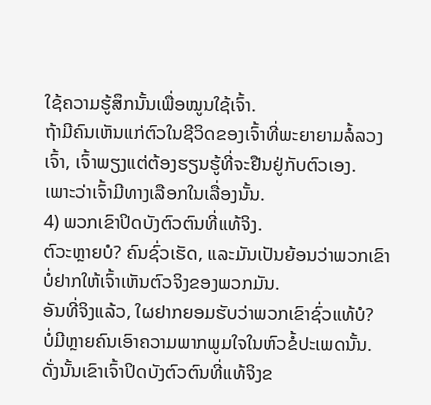ໃຊ້ຄວາມຮູ້ສຶກນັ້ນເພື່ອໝູນໃຊ້ເຈົ້າ.
ຖ້າມີຄົນເຫັນແກ່ຕົວໃນຊີວິດຂອງເຈົ້າທີ່ພະຍາຍາມລໍ້ລວງເຈົ້າ, ເຈົ້າພຽງແຕ່ຕ້ອງຮຽນຮູ້ທີ່ຈະຢືນຢູ່ກັບຕົວເອງ.
ເພາະວ່າເຈົ້າມີທາງເລືອກໃນເລື່ອງນັ້ນ.
4) ພວກເຂົາປິດບັງຕົວຕົນທີ່ແທ້ຈິງ.
ຕົວະຫຼາຍບໍ? ຄົນຊົ່ວເຮັດ, ແລະມັນເປັນຍ້ອນວ່າພວກເຂົາບໍ່ຢາກໃຫ້ເຈົ້າເຫັນຕົວຈິງຂອງພວກມັນ.
ອັນທີ່ຈິງແລ້ວ, ໃຜຢາກຍອມຮັບວ່າພວກເຂົາຊົ່ວແທ້ບໍ?
ບໍ່ມີຫຼາຍຄົນເອົາຄວາມພາກພູມໃຈໃນຫົວຂໍ້ປະເພດນັ້ນ. ດັ່ງນັ້ນເຂົາເຈົ້າປິດບັງຕົວຕົນທີ່ແທ້ຈິງຂ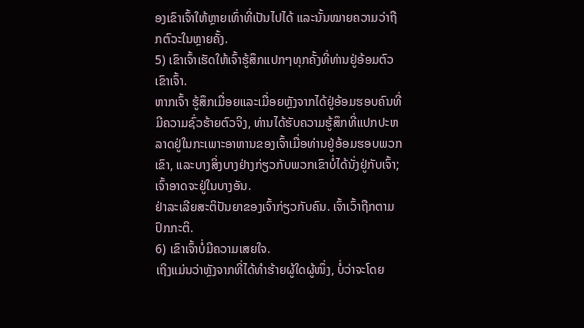ອງເຂົາເຈົ້າໃຫ້ຫຼາຍເທົ່າທີ່ເປັນໄປໄດ້ ແລະນັ້ນໝາຍຄວາມວ່າຖືກຕົວະໃນຫຼາຍຄັ້ງ.
5) ເຂົາເຈົ້າເຮັດໃຫ້ເຈົ້າຮູ້ສຶກແປກໆທຸກຄັ້ງທີ່ທ່ານຢູ່ອ້ອມຕົວເຂົາເຈົ້າ.
ຫາກເຈົ້າ ຮູ້ສຶກເມື່ອຍແລະເມື່ອຍຫຼັງຈາກໄດ້ຢູ່ອ້ອມຮອບຄົນທີ່ມີຄວາມຊົ່ວຮ້າຍຕົວຈິງ, ທ່ານໄດ້ຮັບຄວາມຮູ້ສຶກທີ່ແປກປະຫລາດຢູ່ໃນກະເພາະອາຫານຂອງເຈົ້າເມື່ອທ່ານຢູ່ອ້ອມຮອບພວກເຂົາ, ແລະບາງສິ່ງບາງຢ່າງກ່ຽວກັບພວກເຂົາບໍ່ໄດ້ນັ່ງຢູ່ກັບເຈົ້າ; ເຈົ້າອາດຈະຢູ່ໃນບາງອັນ.
ຢ່າລະເລີຍສະຕິປັນຍາຂອງເຈົ້າກ່ຽວກັບຄົນ. ເຈົ້າເວົ້າຖືກຕາມປົກກະຕິ.
6) ເຂົາເຈົ້າບໍ່ມີຄວາມເສຍໃຈ.
ເຖິງແມ່ນວ່າຫຼັງຈາກທີ່ໄດ້ທຳຮ້າຍຜູ້ໃດຜູ້ໜຶ່ງ, ບໍ່ວ່າຈະໂດຍ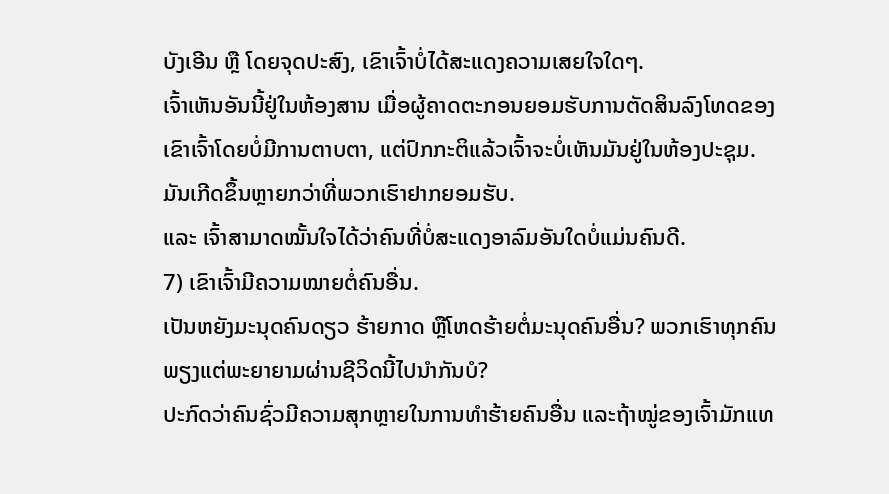ບັງເອີນ ຫຼື ໂດຍຈຸດປະສົງ, ເຂົາເຈົ້າບໍ່ໄດ້ສະແດງຄວາມເສຍໃຈໃດໆ.
ເຈົ້າເຫັນອັນນີ້ຢູ່ໃນຫ້ອງສານ ເມື່ອຜູ້ຄາດຕະກອນຍອມຮັບການຕັດສິນລົງໂທດຂອງເຂົາເຈົ້າໂດຍບໍ່ມີການຕາບຕາ, ແຕ່ປົກກະຕິແລ້ວເຈົ້າຈະບໍ່ເຫັນມັນຢູ່ໃນຫ້ອງປະຊຸມ.
ມັນເກີດຂຶ້ນຫຼາຍກວ່າທີ່ພວກເຮົາຢາກຍອມຮັບ.
ແລະ ເຈົ້າສາມາດໝັ້ນໃຈໄດ້ວ່າຄົນທີ່ບໍ່ສະແດງອາລົມອັນໃດບໍ່ແມ່ນຄົນດີ.
7) ເຂົາເຈົ້າມີຄວາມໝາຍຕໍ່ຄົນອື່ນ.
ເປັນຫຍັງມະນຸດຄົນດຽວ ຮ້າຍກາດ ຫຼືໂຫດຮ້າຍຕໍ່ມະນຸດຄົນອື່ນ? ພວກເຮົາທຸກຄົນພຽງແຕ່ພະຍາຍາມຜ່ານຊີວິດນີ້ໄປນຳກັນບໍ?
ປະກົດວ່າຄົນຊົ່ວມີຄວາມສຸກຫຼາຍໃນການທຳຮ້າຍຄົນອື່ນ ແລະຖ້າໝູ່ຂອງເຈົ້າມັກແທ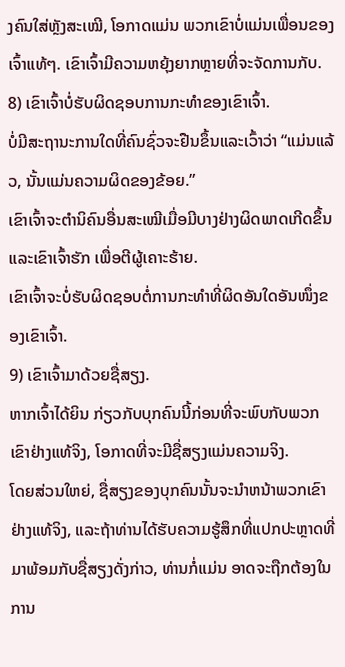ງຄົນໃສ່ຫຼັງສະເໝີ, ໂອກາດແມ່ນ ພວກເຂົາບໍ່ແມ່ນເພື່ອນຂອງເຈົ້າແທ້ໆ. ເຂົາເຈົ້າມີຄວາມຫຍຸ້ງຍາກຫຼາຍທີ່ຈະຈັດການກັບ.
8) ເຂົາເຈົ້າບໍ່ຮັບຜິດຊອບການກະທຳຂອງເຂົາເຈົ້າ.
ບໍ່ມີສະຖານະການໃດທີ່ຄົນຊົ່ວຈະຢືນຂຶ້ນແລະເວົ້າວ່າ “ແມ່ນແລ້ວ, ນັ້ນແມ່ນຄວາມຜິດຂອງຂ້ອຍ.”
ເຂົາເຈົ້າຈະຕຳນິຄົນອື່ນສະເໝີເມື່ອມີບາງຢ່າງຜິດພາດເກີດຂຶ້ນ ແລະເຂົາເຈົ້າຮັກ ເພື່ອຕີຜູ້ເຄາະຮ້າຍ.
ເຂົາເຈົ້າຈະບໍ່ຮັບຜິດຊອບຕໍ່ການກະທຳທີ່ຜິດອັນໃດອັນໜຶ່ງຂອງເຂົາເຈົ້າ.
9) ເຂົາເຈົ້າມາດ້ວຍຊື່ສຽງ.
ຫາກເຈົ້າໄດ້ຍິນ ກ່ຽວກັບບຸກຄົນນີ້ກ່ອນທີ່ຈະພົບກັບພວກເຂົາຢ່າງແທ້ຈິງ, ໂອກາດທີ່ຈະມີຊື່ສຽງແມ່ນຄວາມຈິງ.
ໂດຍສ່ວນໃຫຍ່, ຊື່ສຽງຂອງບຸກຄົນນັ້ນຈະນໍາຫນ້າພວກເຂົາຢ່າງແທ້ຈິງ, ແລະຖ້າທ່ານໄດ້ຮັບຄວາມຮູ້ສຶກທີ່ແປກປະຫຼາດທີ່ມາພ້ອມກັບຊື່ສຽງດັ່ງກ່າວ, ທ່ານກໍ່ແມ່ນ ອາດຈະຖືກຕ້ອງໃນການ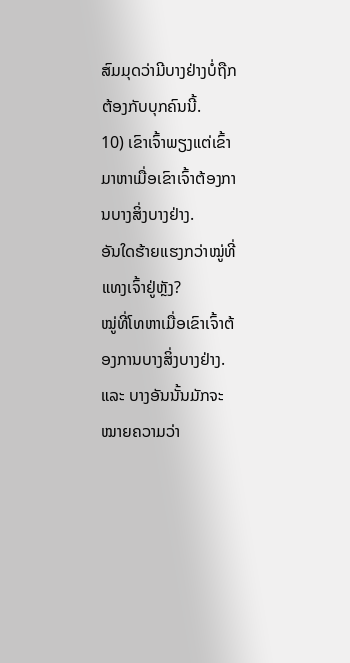ສົມມຸດວ່າມີບາງຢ່າງບໍ່ຖືກຕ້ອງກັບບຸກຄົນນີ້.
10) ເຂົາເຈົ້າພຽງແຕ່ເຂົ້າມາຫາເມື່ອເຂົາເຈົ້າຕ້ອງການບາງສິ່ງບາງຢ່າງ.
ອັນໃດຮ້າຍແຮງກວ່າໝູ່ທີ່ແທງເຈົ້າຢູ່ຫຼັງ?
ໝູ່ທີ່ໂທຫາເມື່ອເຂົາເຈົ້າຕ້ອງການບາງສິ່ງບາງຢ່າງ.
ແລະ ບາງອັນນັ້ນມັກຈະໝາຍຄວາມວ່າ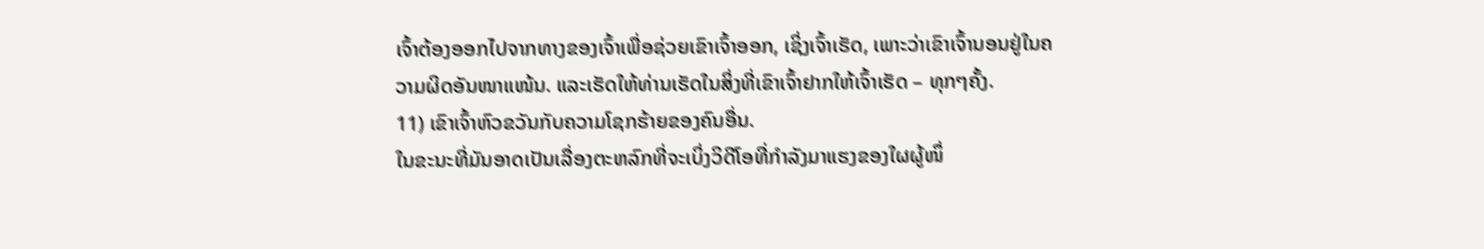ເຈົ້າຕ້ອງອອກໄປຈາກທາງຂອງເຈົ້າເພື່ອຊ່ວຍເຂົາເຈົ້າອອກ, ເຊິ່ງເຈົ້າເຮັດ, ເພາະວ່າເຂົາເຈົ້ານອນຢູ່ໃນຄວາມຜິດອັນໜາແໜ້ນ. ແລະເຮັດໃຫ້ທ່ານເຮັດໃນສິ່ງທີ່ເຂົາເຈົ້າຢາກໃຫ້ເຈົ້າເຮັດ – ທຸກໆຄັ້ງ.
11) ເຂົາເຈົ້າຫົວຂວັນກັບຄວາມໂຊກຮ້າຍຂອງຄົນອື່ນ.
ໃນຂະນະທີ່ມັນອາດເປັນເລື່ອງຕະຫລົກທີ່ຈະເບິ່ງວິດີໂອທີ່ກຳລັງມາແຮງຂອງໃຜຜູ້ໜຶ່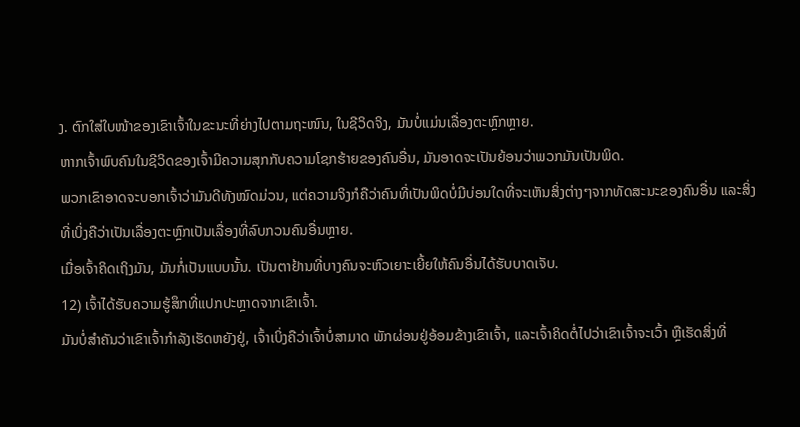ງ. ຕົກໃສ່ໃບໜ້າຂອງເຂົາເຈົ້າໃນຂະນະທີ່ຍ່າງໄປຕາມຖະໜົນ, ໃນຊີວິດຈິງ, ມັນບໍ່ແມ່ນເລື່ອງຕະຫຼົກຫຼາຍ.
ຫາກເຈົ້າພົບຄົນໃນຊີວິດຂອງເຈົ້າມີຄວາມສຸກກັບຄວາມໂຊກຮ້າຍຂອງຄົນອື່ນ, ມັນອາດຈະເປັນຍ້ອນວ່າພວກມັນເປັນພິດ.
ພວກເຂົາອາດຈະບອກເຈົ້າວ່າມັນດີທັງໝົດມ່ວນ, ແຕ່ຄວາມຈິງກໍຄືວ່າຄົນທີ່ເປັນພິດບໍ່ມີບ່ອນໃດທີ່ຈະເຫັນສິ່ງຕ່າງໆຈາກທັດສະນະຂອງຄົນອື່ນ ແລະສິ່ງທີ່ເບິ່ງຄືວ່າເປັນເລື່ອງຕະຫຼົກເປັນເລື່ອງທີ່ລົບກວນຄົນອື່ນຫຼາຍ.
ເມື່ອເຈົ້າຄິດເຖິງມັນ, ມັນກໍ່ເປັນແບບນັ້ນ. ເປັນຕາຢ້ານທີ່ບາງຄົນຈະຫົວເຍາະເຍີ້ຍໃຫ້ຄົນອື່ນໄດ້ຮັບບາດເຈັບ.
12) ເຈົ້າໄດ້ຮັບຄວາມຮູ້ສຶກທີ່ແປກປະຫຼາດຈາກເຂົາເຈົ້າ.
ມັນບໍ່ສຳຄັນວ່າເຂົາເຈົ້າກຳລັງເຮັດຫຍັງຢູ່, ເຈົ້າເບິ່ງຄືວ່າເຈົ້າບໍ່ສາມາດ ພັກຜ່ອນຢູ່ອ້ອມຂ້າງເຂົາເຈົ້າ, ແລະເຈົ້າຄິດຕໍ່ໄປວ່າເຂົາເຈົ້າຈະເວົ້າ ຫຼືເຮັດສິ່ງທີ່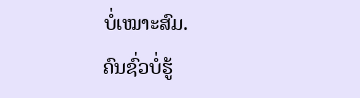ບໍ່ເໝາະສົມ.
ຄົນຊົ່ວບໍ່ຮູ້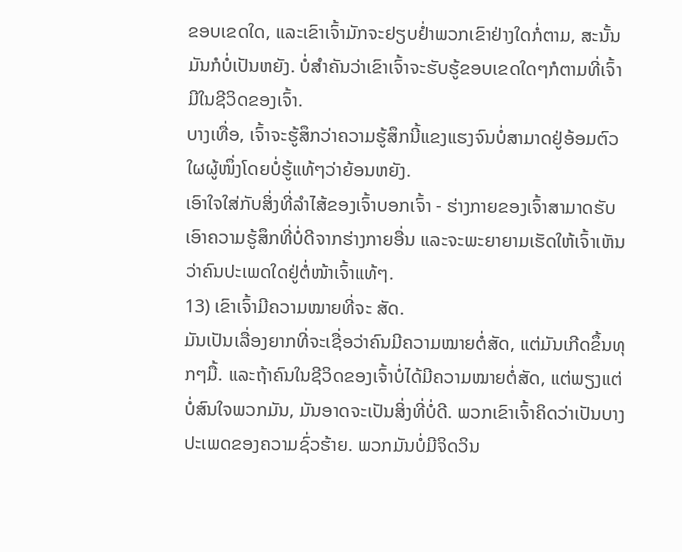ຂອບເຂດໃດ, ແລະເຂົາເຈົ້າມັກຈະຢຽບຢໍ່າພວກເຂົາຢ່າງໃດກໍ່ຕາມ, ສະນັ້ນ ມັນກໍບໍ່ເປັນຫຍັງ. ບໍ່ສຳຄັນວ່າເຂົາເຈົ້າຈະຮັບຮູ້ຂອບເຂດໃດໆກໍຕາມທີ່ເຈົ້າມີໃນຊີວິດຂອງເຈົ້າ.
ບາງເທື່ອ, ເຈົ້າຈະຮູ້ສຶກວ່າຄວາມຮູ້ສຶກນີ້ແຂງແຮງຈົນບໍ່ສາມາດຢູ່ອ້ອມຕົວໃຜຜູ້ໜຶ່ງໂດຍບໍ່ຮູ້ແທ້ໆວ່າຍ້ອນຫຍັງ.
ເອົາໃຈໃສ່ກັບສິ່ງທີ່ລໍາໄສ້ຂອງເຈົ້າບອກເຈົ້າ - ຮ່າງກາຍຂອງເຈົ້າສາມາດຮັບເອົາຄວາມຮູ້ສຶກທີ່ບໍ່ດີຈາກຮ່າງກາຍອື່ນ ແລະຈະພະຍາຍາມເຮັດໃຫ້ເຈົ້າເຫັນວ່າຄົນປະເພດໃດຢູ່ຕໍ່ໜ້າເຈົ້າແທ້ໆ.
13) ເຂົາເຈົ້າມີຄວາມໝາຍທີ່ຈະ ສັດ.
ມັນເປັນເລື່ອງຍາກທີ່ຈະເຊື່ອວ່າຄົນມີຄວາມໝາຍຕໍ່ສັດ, ແຕ່ມັນເກີດຂຶ້ນທຸກໆມື້. ແລະຖ້າຄົນໃນຊີວິດຂອງເຈົ້າບໍ່ໄດ້ມີຄວາມໝາຍຕໍ່ສັດ, ແຕ່ພຽງແຕ່ບໍ່ສົນໃຈພວກມັນ, ມັນອາດຈະເປັນສິ່ງທີ່ບໍ່ດີ. ພວກເຂົາເຈົ້າຄິດວ່າເປັນບາງປະເພດຂອງຄວາມຊົ່ວຮ້າຍ. ພວກມັນບໍ່ມີຈິດວິນ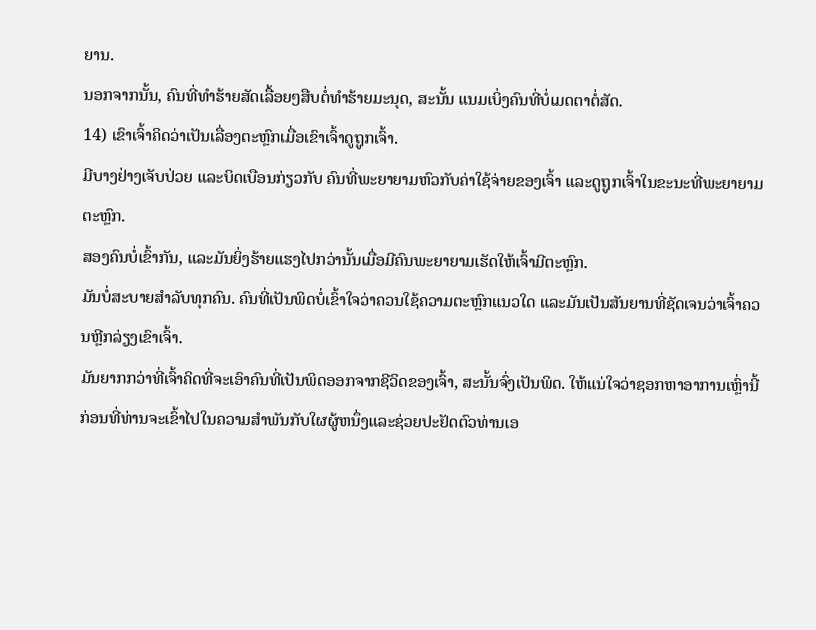ຍານ.
ນອກຈາກນັ້ນ, ຄົນທີ່ທຳຮ້າຍສັດເລື້ອຍໆສືບຕໍ່ທຳຮ້າຍມະນຸດ, ສະນັ້ນ ແນມເບິ່ງຄົນທີ່ບໍ່ເມດຕາຕໍ່ສັດ.
14) ເຂົາເຈົ້າຄິດວ່າເປັນເລື່ອງຕະຫຼົກເມື່ອເຂົາເຈົ້າດູຖູກເຈົ້າ.
ມີບາງຢ່າງເຈັບປ່ວຍ ແລະບິດເບືອນກ່ຽວກັບ ຄົນທີ່ພະຍາຍາມຫົວກັບຄ່າໃຊ້ຈ່າຍຂອງເຈົ້າ ແລະດູຖູກເຈົ້າໃນຂະນະທີ່ພະຍາຍາມຕະຫຼົກ.
ສອງຄົນບໍ່ເຂົ້າກັນ, ແລະມັນຍິ່ງຮ້າຍແຮງໄປກວ່ານັ້ນເມື່ອມີຄົນພະຍາຍາມເຮັດໃຫ້ເຈົ້າມີຕະຫຼົກ.
ມັນບໍ່ສະບາຍສໍາລັບທຸກຄົນ. ຄົນທີ່ເປັນພິດບໍ່ເຂົ້າໃຈວ່າຄວນໃຊ້ຄວາມຕະຫຼົກແນວໃດ ແລະມັນເປັນສັນຍານທີ່ຊັດເຈນວ່າເຈົ້າຄວນຫຼີກລ່ຽງເຂົາເຈົ້າ.
ມັນຍາກກວ່າທີ່ເຈົ້າຄິດທີ່ຈະເອົາຄົນທີ່ເປັນພິດອອກຈາກຊີວິດຂອງເຈົ້າ, ສະນັ້ນຈົ່ງເປັນພິດ. ໃຫ້ແນ່ໃຈວ່າຊອກຫາອາການເຫຼົ່ານີ້ກ່ອນທີ່ທ່ານຈະເຂົ້າໄປໃນຄວາມສໍາພັນກັບໃຜຜູ້ຫນຶ່ງແລະຊ່ວຍປະຢັດຕົວທ່ານເອ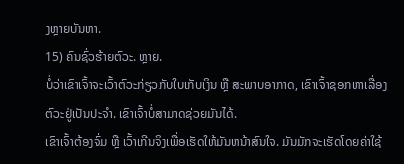ງຫຼາຍບັນຫາ.
15) ຄົນຊົ່ວຮ້າຍຕົວະ. ຫຼາຍ.
ບໍ່ວ່າເຂົາເຈົ້າຈະເວົ້າຕົວະກ່ຽວກັບໃບເກັບເງິນ ຫຼື ສະພາບອາກາດ, ເຂົາເຈົ້າຊອກຫາເລື່ອງຕົວະຢູ່ເປັນປະຈຳ. ເຂົາເຈົ້າບໍ່ສາມາດຊ່ວຍມັນໄດ້.
ເຂົາເຈົ້າຕ້ອງຈົ່ມ ຫຼື ເວົ້າເກີນຈິງເພື່ອເຮັດໃຫ້ມັນຫນ້າສົນໃຈ. ມັນມັກຈະເຮັດໂດຍຄ່າໃຊ້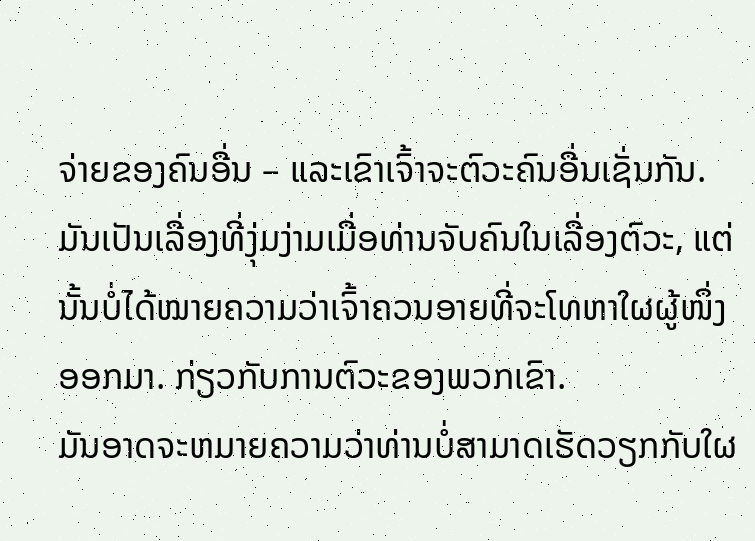ຈ່າຍຂອງຄົນອື່ນ – ແລະເຂົາເຈົ້າຈະຕົວະຄົນອື່ນເຊັ່ນກັນ.
ມັນເປັນເລື່ອງທີ່ງຸ່ມງ່າມເມື່ອທ່ານຈັບຄົນໃນເລື່ອງຕົວະ, ແຕ່ນັ້ນບໍ່ໄດ້ໝາຍຄວາມວ່າເຈົ້າຄວນອາຍທີ່ຈະໂທຫາໃຜຜູ້ໜຶ່ງອອກມາ. ກ່ຽວກັບການຕົວະຂອງພວກເຂົາ.
ມັນອາດຈະຫມາຍຄວາມວ່າທ່ານບໍ່ສາມາດເຮັດວຽກກັບໃຜ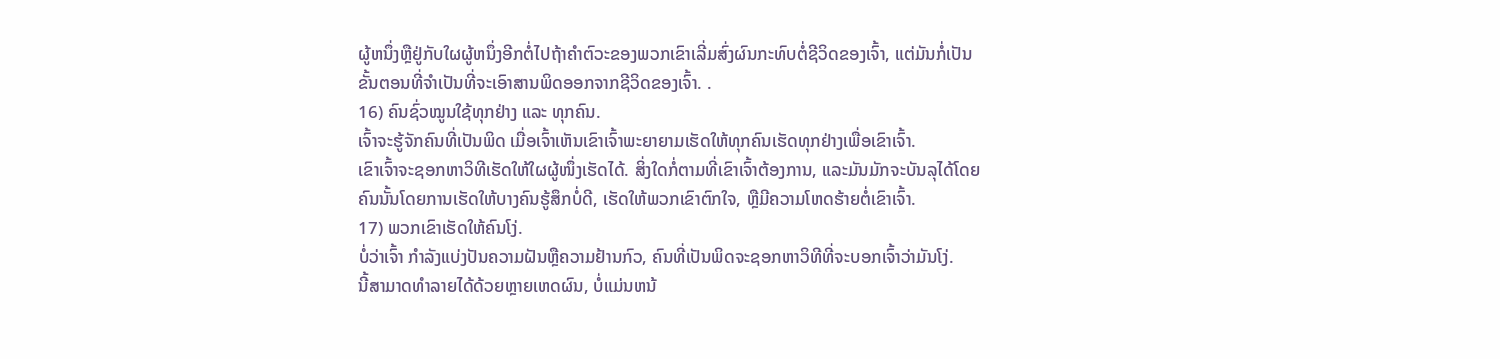ຜູ້ຫນຶ່ງຫຼືຢູ່ກັບໃຜຜູ້ຫນຶ່ງອີກຕໍ່ໄປຖ້າຄໍາຕົວະຂອງພວກເຂົາເລີ່ມສົ່ງຜົນກະທົບຕໍ່ຊີວິດຂອງເຈົ້າ, ແຕ່ມັນກໍ່ເປັນຂັ້ນຕອນທີ່ຈໍາເປັນທີ່ຈະເອົາສານພິດອອກຈາກຊີວິດຂອງເຈົ້າ. .
16) ຄົນຊົ່ວໝູນໃຊ້ທຸກຢ່າງ ແລະ ທຸກຄົນ.
ເຈົ້າຈະຮູ້ຈັກຄົນທີ່ເປັນພິດ ເມື່ອເຈົ້າເຫັນເຂົາເຈົ້າພະຍາຍາມເຮັດໃຫ້ທຸກຄົນເຮັດທຸກຢ່າງເພື່ອເຂົາເຈົ້າ.
ເຂົາເຈົ້າຈະຊອກຫາວິທີເຮັດໃຫ້ໃຜຜູ້ໜຶ່ງເຮັດໄດ້. ສິ່ງໃດກໍ່ຕາມທີ່ເຂົາເຈົ້າຕ້ອງການ, ແລະມັນມັກຈະບັນລຸໄດ້ໂດຍຄົນນັ້ນໂດຍການເຮັດໃຫ້ບາງຄົນຮູ້ສຶກບໍ່ດີ, ເຮັດໃຫ້ພວກເຂົາຕົກໃຈ, ຫຼືມີຄວາມໂຫດຮ້າຍຕໍ່ເຂົາເຈົ້າ.
17) ພວກເຂົາເຮັດໃຫ້ຄົນໂງ່.
ບໍ່ວ່າເຈົ້າ ກໍາລັງແບ່ງປັນຄວາມຝັນຫຼືຄວາມຢ້ານກົວ, ຄົນທີ່ເປັນພິດຈະຊອກຫາວິທີທີ່ຈະບອກເຈົ້າວ່າມັນໂງ່.
ນີ້ສາມາດທໍາລາຍໄດ້ດ້ວຍຫຼາຍເຫດຜົນ, ບໍ່ແມ່ນຫນ້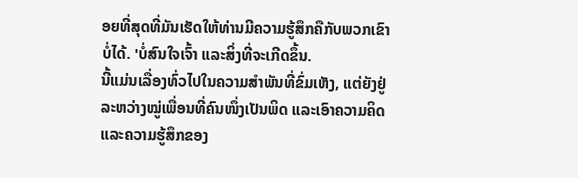ອຍທີ່ສຸດທີ່ມັນເຮັດໃຫ້ທ່ານມີຄວາມຮູ້ສຶກຄືກັບພວກເຂົາບໍ່ໄດ້. 'ບໍ່ສົນໃຈເຈົ້າ ແລະສິ່ງທີ່ຈະເກີດຂຶ້ນ.
ນີ້ແມ່ນເລື່ອງທົ່ວໄປໃນຄວາມສຳພັນທີ່ຂົ່ມເຫັງ, ແຕ່ຍັງຢູ່ລະຫວ່າງໝູ່ເພື່ອນທີ່ຄົນໜຶ່ງເປັນພິດ ແລະເອົາຄວາມຄິດ ແລະຄວາມຮູ້ສຶກຂອງ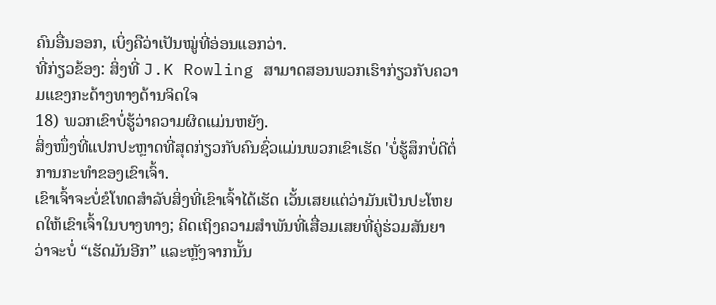ຄົນອື່ນອອກ, ເບິ່ງຄືວ່າເປັນໝູ່ທີ່ອ່ອນແອກວ່າ.
ທີ່ກ່ຽວຂ້ອງ: ສິ່ງທີ່ J.K Rowling ສາມາດສອນພວກເຮົາກ່ຽວກັບຄວາມແຂງກະດ້າງທາງດ້ານຈິດໃຈ
18) ພວກເຂົາບໍ່ຮູ້ວ່າຄວາມຜິດແມ່ນຫຍັງ.
ສິ່ງໜຶ່ງທີ່ແປກປະຫຼາດທີ່ສຸດກ່ຽວກັບຄົນຊົ່ວແມ່ນພວກເຂົາເຮັດ 'ບໍ່ຮູ້ສຶກບໍ່ດີຕໍ່ການກະທໍາຂອງເຂົາເຈົ້າ.
ເຂົາເຈົ້າຈະບໍ່ຂໍໂທດສໍາລັບສິ່ງທີ່ເຂົາເຈົ້າໄດ້ເຮັດ ເວັ້ນເສຍແຕ່ວ່າມັນເປັນປະໂຫຍດໃຫ້ເຂົາເຈົ້າໃນບາງທາງ; ຄິດເຖິງຄວາມສຳພັນທີ່ເສື່ອມເສຍທີ່ຄູ່ຮ່ວມສັນຍາວ່າຈະບໍ່ “ເຮັດມັນອີກ” ແລະຫຼັງຈາກນັ້ນ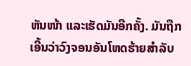ຫັນໜ້າ ແລະເຮັດມັນອີກຄັ້ງ. ມັນຖືກເອີ້ນວ່າວົງຈອນອັນໂຫດຮ້າຍສໍາລັບ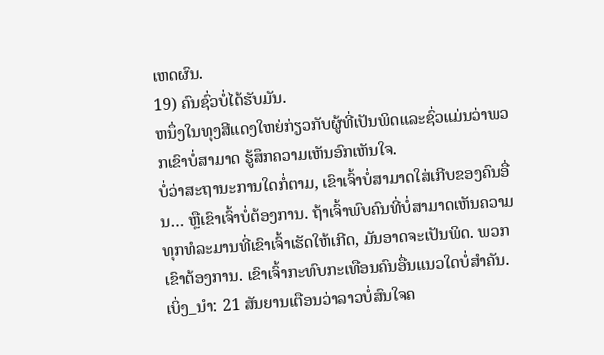ເຫດຜົນ.
19) ຄົນຊົ່ວບໍ່ໄດ້ຮັບມັນ.
ຫນຶ່ງໃນທຸງສີແດງໃຫຍ່ກ່ຽວກັບຜູ້ທີ່ເປັນພິດແລະຊົ່ວແມ່ນວ່າພວກເຂົາບໍ່ສາມາດ ຮູ້ສຶກຄວາມເຫັນອົກເຫັນໃຈ.
ບໍ່ວ່າສະຖານະການໃດກໍ່ຕາມ, ເຂົາເຈົ້າບໍ່ສາມາດໃສ່ເກີບຂອງຄົນອື່ນ… ຫຼືເຂົາເຈົ້າບໍ່ຕ້ອງການ. ຖ້າເຈົ້າພົບຄົນທີ່ບໍ່ສາມາດເຫັນຄວາມທຸກທໍລະມານທີ່ເຂົາເຈົ້າເຮັດໃຫ້ເກີດ, ມັນອາດຈະເປັນພິດ. ພວກເຂົາຕ້ອງການ. ເຂົາເຈົ້າກະທົບກະເທືອນຄົນອື່ນແນວໃດບໍ່ສໍາຄັນ.
ເບິ່ງ_ນຳ: 21 ສັນຍານເຕືອນວ່າລາວບໍ່ສົນໃຈຄ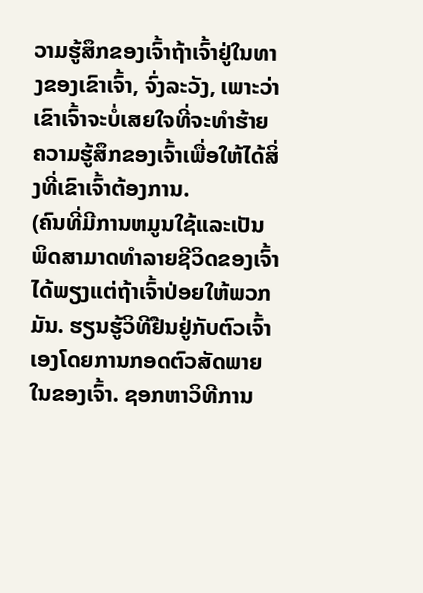ວາມຮູ້ສຶກຂອງເຈົ້າຖ້າເຈົ້າຢູ່ໃນທາງຂອງເຂົາເຈົ້າ, ຈົ່ງລະວັງ, ເພາະວ່າເຂົາເຈົ້າຈະບໍ່ເສຍໃຈທີ່ຈະທໍາຮ້າຍຄວາມຮູ້ສຶກຂອງເຈົ້າເພື່ອໃຫ້ໄດ້ສິ່ງທີ່ເຂົາເຈົ້າຕ້ອງການ.
(ຄົນທີ່ມີການຫມູນໃຊ້ແລະເປັນພິດສາມາດທໍາລາຍຊີວິດຂອງເຈົ້າໄດ້ພຽງແຕ່ຖ້າເຈົ້າປ່ອຍໃຫ້ພວກມັນ. ຮຽນຮູ້ວິທີຢືນຢູ່ກັບຕົວເຈົ້າເອງໂດຍການກອດຕົວສັດພາຍໃນຂອງເຈົ້າ. ຊອກຫາວິທີການ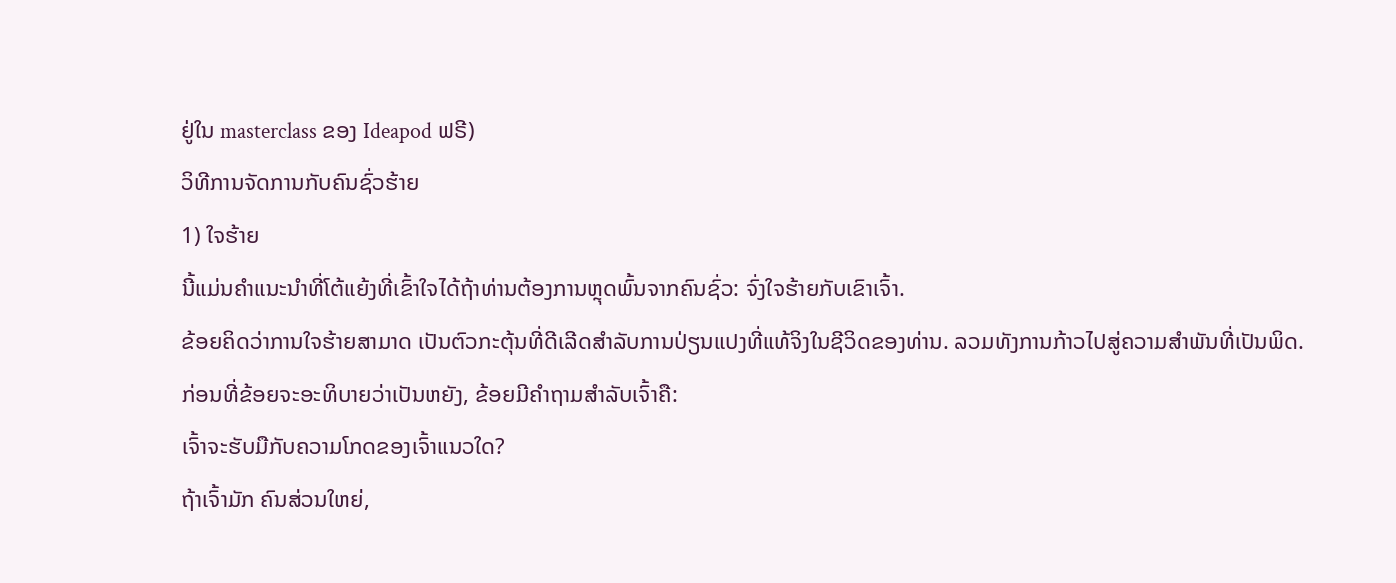ຢູ່ໃນ masterclass ຂອງ Ideapod ຟຣີ)
ວິທີການຈັດການກັບຄົນຊົ່ວຮ້າຍ
1) ໃຈຮ້າຍ
ນີ້ແມ່ນຄຳແນະນຳທີ່ໂຕ້ແຍ້ງທີ່ເຂົ້າໃຈໄດ້ຖ້າທ່ານຕ້ອງການຫຼຸດພົ້ນຈາກຄົນຊົ່ວ: ຈົ່ງໃຈຮ້າຍກັບເຂົາເຈົ້າ.
ຂ້ອຍຄິດວ່າການໃຈຮ້າຍສາມາດ ເປັນຕົວກະຕຸ້ນທີ່ດີເລີດສໍາລັບການປ່ຽນແປງທີ່ແທ້ຈິງໃນຊີວິດຂອງທ່ານ. ລວມທັງການກ້າວໄປສູ່ຄວາມສຳພັນທີ່ເປັນພິດ.
ກ່ອນທີ່ຂ້ອຍຈະອະທິບາຍວ່າເປັນຫຍັງ, ຂ້ອຍມີຄຳຖາມສຳລັບເຈົ້າຄື:
ເຈົ້າຈະຮັບມືກັບຄວາມໂກດຂອງເຈົ້າແນວໃດ?
ຖ້າເຈົ້າມັກ ຄົນສ່ວນໃຫຍ່,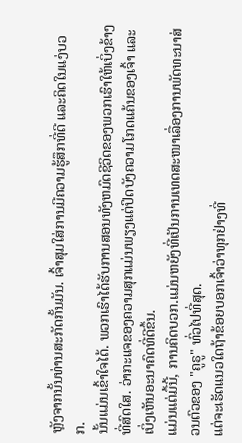ຫຼັງຈາກນັ້ນທ່ານສະກັດກັ້ນມັນ. ເຈົ້າສຸມໃສ່ການມີຄວາມຮູ້ສຶກທີ່ດີ ແລະຄິດໃນແງ່ບວກ.
ນັ້ນແມ່ນເຂົ້າໃຈໄດ້. ພວກເຮົາໄດ້ຮັບການສອນທັງຫມົດຊີວິດຂອງພວກເຮົາໃຫ້ເບິ່ງຂ້າງທີ່ສົດໃສ. ວ່າກະແຈຂອງຄວາມສຸກແມ່ນພຽງແຕ່ປິດບັງຄວາມໂກດແຄ້ນຂອງເຈົ້າ ແລະເບິ່ງເຫັນອະນາຄົດທີ່ດີຂຶ້ນ.
ແມ່ນແຕ່ມື້ນີ້, ການຄິດບວກ.ແມ່ນຫຍັງທີ່ເປັນການເທດສະໜາເລື່ອງການພັດທະນາສ່ວນຕົວຂອງ "ຄູຣູ" ທົ່ວໄປທີ່ສຸດ.
ແຕ່ຈະເຮັດແນວໃດຖ້າຂ້ອຍບອກເຈົ້າວ່າທຸກຢ່າງທີ່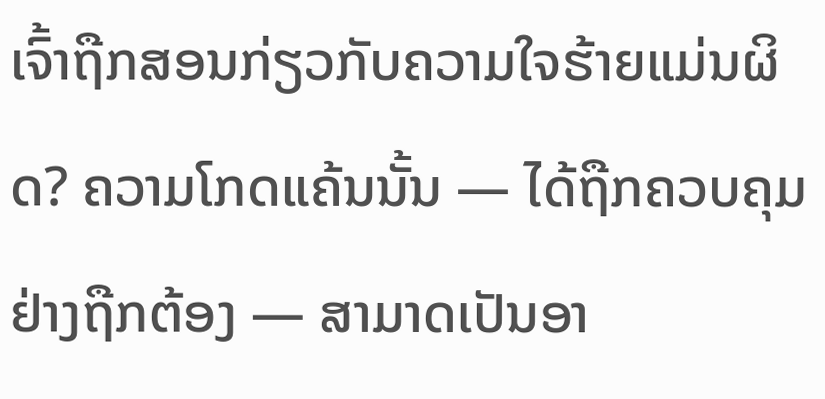ເຈົ້າຖືກສອນກ່ຽວກັບຄວາມໃຈຮ້າຍແມ່ນຜິດ? ຄວາມໂກດແຄ້ນນັ້ນ — ໄດ້ຖືກຄວບຄຸມຢ່າງຖືກຕ້ອງ — ສາມາດເປັນອາ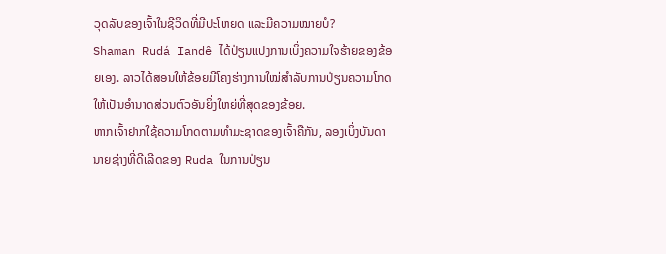ວຸດລັບຂອງເຈົ້າໃນຊີວິດທີ່ມີປະໂຫຍດ ແລະມີຄວາມໝາຍບໍ?
Shaman Rudá Iandê ໄດ້ປ່ຽນແປງການເບິ່ງຄວາມໃຈຮ້າຍຂອງຂ້ອຍເອງ. ລາວໄດ້ສອນໃຫ້ຂ້ອຍມີໂຄງຮ່າງການໃໝ່ສຳລັບການປ່ຽນຄວາມໂກດໃຫ້ເປັນອຳນາດສ່ວນຕົວອັນຍິ່ງໃຫຍ່ທີ່ສຸດຂອງຂ້ອຍ.
ຫາກເຈົ້າຢາກໃຊ້ຄວາມໂກດຕາມທຳມະຊາດຂອງເຈົ້າຄືກັນ, ລອງເບິ່ງບັນດານາຍຊ່າງທີ່ດີເລີດຂອງ Ruda ໃນການປ່ຽນ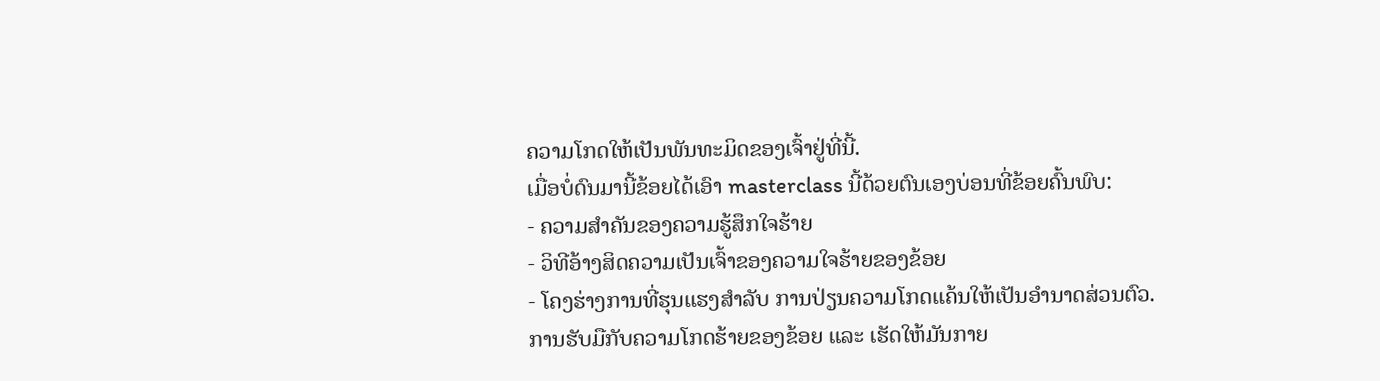ຄວາມໂກດໃຫ້ເປັນພັນທະມິດຂອງເຈົ້າຢູ່ທີ່ນີ້.
ເມື່ອບໍ່ດົນມານີ້ຂ້ອຍໄດ້ເອົາ masterclass ນີ້ດ້ວຍຕົນເອງບ່ອນທີ່ຂ້ອຍຄົ້ນພົບ:
- ຄວາມສຳຄັນຂອງຄວາມຮູ້ສຶກໃຈຮ້າຍ
- ວິທີອ້າງສິດຄວາມເປັນເຈົ້າຂອງຄວາມໃຈຮ້າຍຂອງຂ້ອຍ
- ໂຄງຮ່າງການທີ່ຮຸນແຮງສຳລັບ ການປ່ຽນຄວາມໂກດແຄ້ນໃຫ້ເປັນອຳນາດສ່ວນຕົວ.
ການຮັບມືກັບຄວາມໂກດຮ້າຍຂອງຂ້ອຍ ແລະ ເຮັດໃຫ້ມັນກາຍ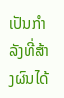ເປັນກຳລັງທີ່ສ້າງຜົນໄດ້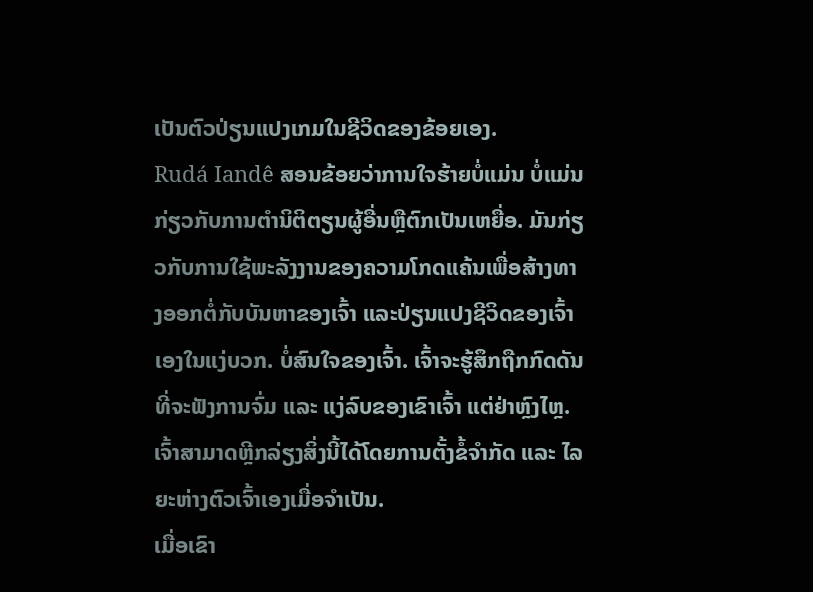ເປັນຕົວປ່ຽນແປງເກມໃນຊີວິດຂອງຂ້ອຍເອງ.
Rudá Iandê ສອນຂ້ອຍວ່າການໃຈຮ້າຍບໍ່ແມ່ນ ບໍ່ແມ່ນກ່ຽວກັບການຕໍານິຕິຕຽນຜູ້ອື່ນຫຼືຕົກເປັນເຫຍື່ອ. ມັນກ່ຽວກັບການໃຊ້ພະລັງງານຂອງຄວາມໂກດແຄ້ນເພື່ອສ້າງທາງອອກຕໍ່ກັບບັນຫາຂອງເຈົ້າ ແລະປ່ຽນແປງຊີວິດຂອງເຈົ້າເອງໃນແງ່ບວກ. ບໍ່ສົນໃຈຂອງເຈົ້າ. ເຈົ້າຈະຮູ້ສຶກຖືກກົດດັນທີ່ຈະຟັງການຈົ່ມ ແລະ ແງ່ລົບຂອງເຂົາເຈົ້າ ແຕ່ຢ່າຫຼົງໄຫຼ.
ເຈົ້າສາມາດຫຼີກລ່ຽງສິ່ງນີ້ໄດ້ໂດຍການຕັ້ງຂໍ້ຈຳກັດ ແລະ ໄລຍະຫ່າງຕົວເຈົ້າເອງເມື່ອຈຳເປັນ.
ເມື່ອເຂົາ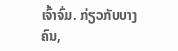ເຈົ້າຈົ່ມ. ກ່ຽວກັບບາງຄົນ,